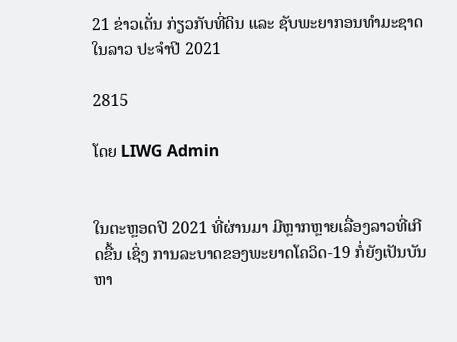21 ຂ່າວເດັ່ນ ກ່ຽວກັບທີ່ດິນ ແລະ ຊັບພະຍາກອນທໍາມະຊາດໃນລາວ ປະຈໍາປີ 2021

2815

ໂດຍ LIWG Admin


ໃນຕະຫຼອດປີ 2021 ທີ່ຜ່ານມາ ມີຫຼາກຫຼາຍເລື່ອງລາວທີ່ເກີດຂື້ນ ເຊິ່ງ ການລະບາດຂອງພະຍາດໂຄວິດ-19 ກໍ່ຍັງເປັນບັນຫາ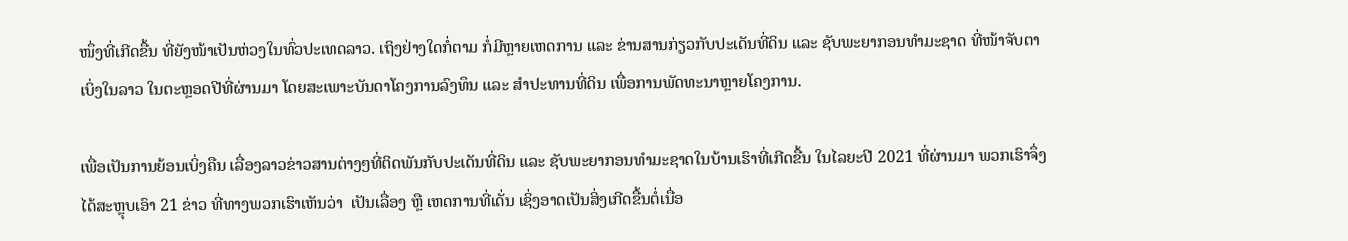ໜຶ່ງທີ່ເກີດຂື້ນ ທີ່ຍັງໜ້າເປັນຫ່ວງໃນທົ່ວປະເທດລາວ. ເຖິງຢ່າງໃດກໍ່ຕາມ ກໍ່ມີຫຼາຍເຫດການ ແລະ ຂ່ານສານກ່ຽວກັບປະເດັນທີ່ດິນ ແລະ ຊັບພະຍາກອນທໍາມະຊາດ ທີ່ໜ້າຈັບຕາເບິ່ງໃນລາວ ໃນຕະຫຼອດປີທີ່ຜ່ານມາ ໂດຍສະເພາະບັນດາໂຄງການລົງທຶນ ແລະ ສໍາປະທານທີ່ດິນ ເພື່ອການພັດທະນາຫຼາຍໂຄງການ.

ເພື່ອເປັນການຍ້ອນເບິ່ງຄືນ ເລື່ອງລາວຂ່າວສານຕ່າງໆທີ່ຕິດພັນກັບປະເດັນທີ່ດິນ ແລະ ຊັບພະຍາກອນທໍາມະຊາດໃນບ້ານເຮົາທີ່ເກີດຂື້ນ ໃນໄລຍະປີ 2021 ທີ່ຜ່ານມາ ພວກເຮົາຈຶ່ງໄດ້ສະຫຼຸບເອົາ 21 ຂ່າວ ທີ່ທາງພວກເຮົາເຫັນວ່າ  ເປັນເລື່ອງ ຫຼື ເຫດການທີ່ເດັ່ນ ເຊິ່ງອາດເປັນສິ່ງເກີດຂື້ນຕໍ່ເນື່ອ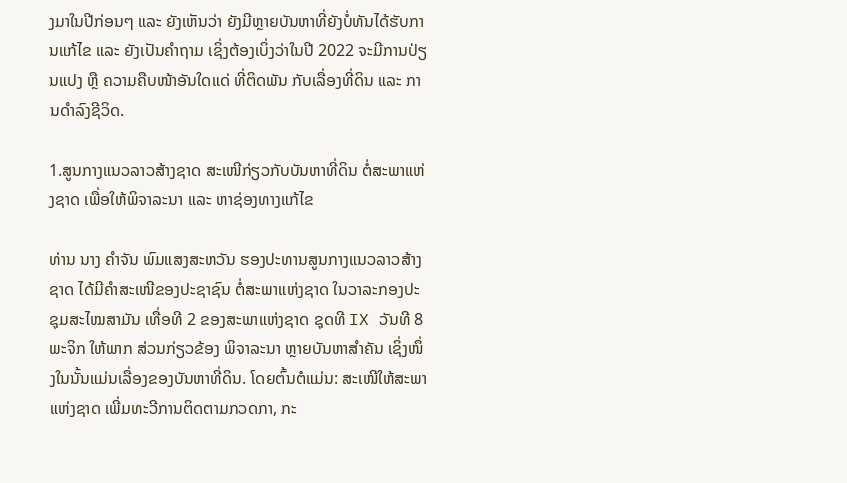ງມາໃນປີກ່ອນໆ ແລະ ຍັງເຫັນວ່າ ຍັງມີຫຼາຍບັນຫາທີ່ຍັງບໍ່ທັນໄດ້ຮັບການແກ້ໄຂ ແລະ ຍັງເປັນຄໍາຖາມ ເຊິ່ງຕ້ອງເບິ່ງວ່າໃນປີ 2022 ຈະມີການປ່ຽນແປງ ຫຼື ຄວາມຄືບໜ້າອັນໃດແດ່ ທີ່ຕິດພັນ ກັບເລື່ອງທີ່ດິນ ແລະ ການດໍາລົງຊີວິດ.

1.ສູນກາງແນວລາວສ້າງຊາດ ສະເໜີກ່ຽວກັບບັນຫາທີ່ດິນ ຕໍ່ສະພາແຫ່ງຊາດ ເພື່ອໃຫ້ພິຈາລະນາ ແລະ ຫາຊ່ອງທາງແກ້ໄຂ

ທ່ານ ນາງ ຄຳຈັນ ພົມແສງສະຫວັນ ຮອງປະທານສູນກາງແນວລາວສ້າງຊາດ ໄດ້ມີຄໍາສະເໜີຂອງປະຊາຊົນ ຕໍ່ສະພາແຫ່ງຊາດ ໃນວາລະກອງປະຊຸມສະໄໝສາມັນ ເທື່ອທີ 2 ຂອງສະພາແຫ່ງຊາດ ຊຸດທີ IX ວັນທີ 8 ພະຈິກ ໃຫ້ພາກ ສ່ວນກ່ຽວຂ້ອງ ພິຈາລະນາ ຫຼາຍບັນຫາສຳຄັນ ເຊິ່ງໜຶ່ງໃນນັ້ນແມ່ນເລື່ອງຂອງບັນຫາທີ່ດິນ. ໂດຍຕົ້ນຕໍແມ່ນ: ສະເໜີໃຫ້ສະພາແຫ່ງຊາດ ເພີ່ມທະວີການຕິດຕາມກວດກາ, ກະ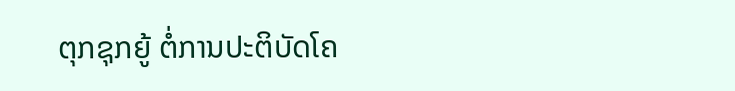ຕຸກຊຸກຍູ້ ຕໍ່ການປະຕິບັດໂຄ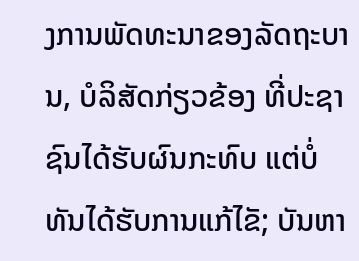ງການພັດທະນາຂອງລັດຖະບານ, ບໍລິສັດກ່ຽວຂ້ອງ ທີ່ປະຊາຊົນໄດ້ຮັບຜົນກະທົບ ແຕ່ບໍ່ທັນໄດ້ຮັບການແກ້ໄຂັ; ບັນຫາ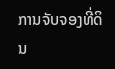ການຈັບຈອງທີ່ດິນ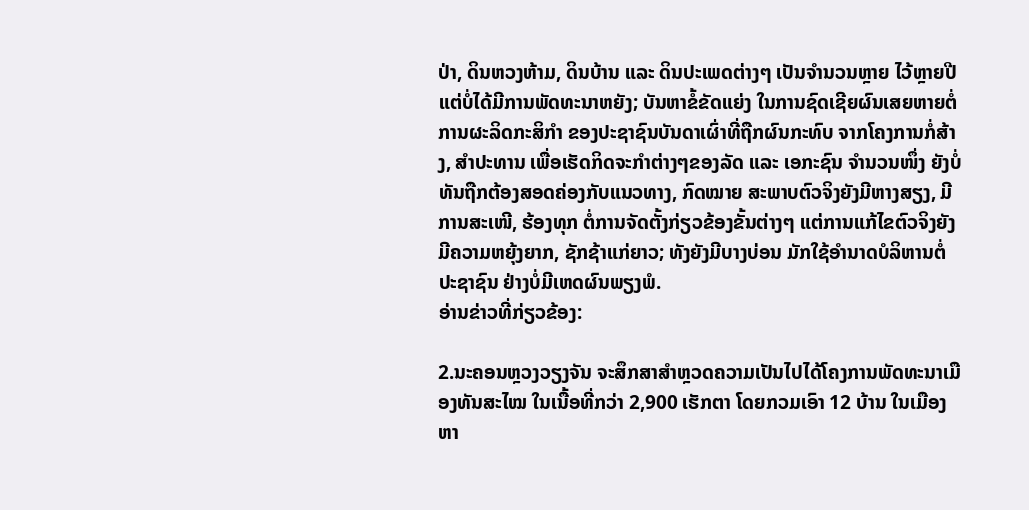ປ່າ, ດິນຫວງຫ້າມ, ດິນບ້ານ ແລະ ດິນປະເພດຕ່າງໆ ເປັນຈໍານວນຫຼາຍ ໄວ້ຫຼາຍປີ ແຕ່ບໍ່ໄດ້ມີການພັດທະນາຫຍັງ; ບັນຫາຂໍ້ຂັດແຍ່ງ ໃນການຊົດເຊີຍຜົນເສຍຫາຍຕໍ່ການຜະລິດກະສິກໍາ ຂອງປະຊາຊົນບັນດາເຜົ່າທີ່ຖືກຜົນກະທົບ ຈາກໂຄງການກໍ່ສ້າງ, ສໍາປະທານ ເພື່ອເຮັດກິດຈະກໍາຕ່າງໆຂອງລັດ ແລະ ເອກະຊົນ ຈໍານວນໜຶ່ງ ຍັງບໍ່ທັນຖືກຕ້ອງສອດຄ່ອງກັບແນວທາງ, ກົດໝາຍ ສະພາບຕົວຈິງຍັງມີຫາງສຽງ, ມີການສະເໜີ, ຮ້ອງທຸກ ຕໍ່ການຈັດຕັ້ງກ່ຽວຂ້ອງຂັ້ນຕ່າງໆ ແຕ່ການແກ້ໄຂຕົວຈິງຍັງມີຄວາມຫຍຸ້ງຍາກ, ຊັກຊ້າແກ່ຍາວ; ທັງຍັງມີບາງບ່ອນ ມັກໃຊ້ອໍານາດບໍລິຫານຕໍ່ປະຊາຊົນ ຢ່າງບໍ່ມີເຫດຜົນພຽງພໍ.
ອ່ານຂ່າວທີ່ກ່ຽວຂ້ອງ:

2.ນະຄອນຫຼວງວຽງຈັນ ຈະສຶກສາສຳຫຼວດຄວາມເປັນໄປໄດ້ໂຄງການພັດທະນາເມືອງທັນສະໄໝ ໃນເນື້ອທີ່ກວ່າ 2,900 ເຮັກຕາ ໂດຍກວມເອົາ 12 ບ້ານ ໃນເມືອງຫາ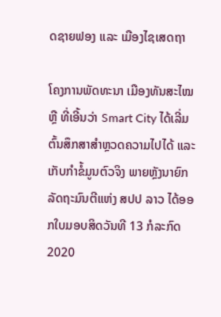ດຊາຍຟອງ ແລະ ເມືອງໄຊເສດຖາ

ໂຄງການພັດທະນາ ເມືອງທັນສະໄໝ ຫຼື ທີ່ເອີ້ນວ່າ Smart City ໄດ້ເລີ່ມຕົ້ນສຶກສາສຳຫຼວດຄວາມໄປໄດ້ ແລະ ເກັບກໍາຂໍ້ມູນຕົວຈິງ ພາຍຫຼັງນາຍົກລັດຖະມົນຕີແຫ່ງ ສປປ ລາວ ໄດ້ອອກໃບມອບສິດວັນທີ 13 ກໍລະກົດ 2020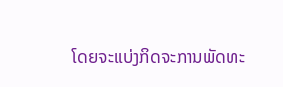ໂດຍຈະແບ່ງກິດຈະການພັດທະ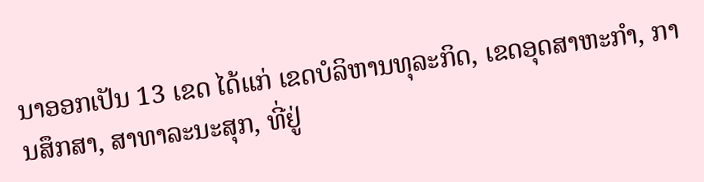ນາອອກເປັນ 13 ເຂດ ໄດ້ແກ່ ເຂດບໍລິຫານທຸລະກິດ, ເຂດອຸດສາຫະກຳ, ການສຶກສາ, ສາທາລະນະສຸກ, ທີ່ຢູ່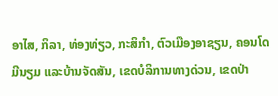ອາໄສ, ກິລາ, ທ່ອງທ່ຽວ, ກະສິກຳ, ຕົວເມືອງອາຊຽນ, ຄອນໂດມີນຽມ ແລະບ້ານຈັດສັນ, ເຂດບໍລິການທາງດ່ວນ, ເຂດປ່າ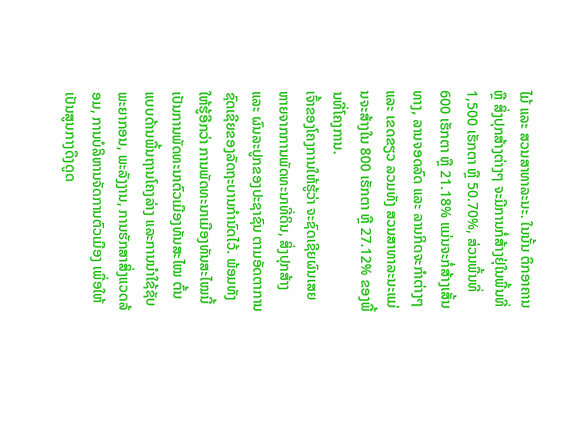ໄມ້ ແລະ ສວນສາທາລະນະ. ໃນນັ້ນ ຕຶກອາຄານ ຫຼື ສິ່ງປຸກສ້າງຕ່າງໆ ຈະມີການກໍ່ສ້າງຢຸ່ໃນພື້ນທີ່ 1,500 ເຮັກຕາ ຫຼື 50.70%, ສ່ວນພື້ນທີ່ 600 ເຮັກຕາ ຫຼື 21.18% ແມ່ນຈະກໍ່ສ້າງເສັ້ນທາງ, ລານຈອດລົດ ແລະ ລານກິດຈະກໍາຕ່າງໆ ແລະ ເຂດຂຽວ ລວມທັງ ສວນສາທາລະນະແມ່ນຈະສ້າງໃນ 800 ເຮັກຕາ ຫຼື 27.12% ຂອງພື້ນທີ່ໂຄງການ.
ເຈົ້າຂອງໂຄງການໃຫ້ຮູ້ວ່າ ຈະຊົດເຊີຍຜົນເສຍຫາຍຈາກການພັດທະນາທີ່ດິນ, ສິ່ງປຸກສ້າງ ແລະ ຜົນລະປູກຂອງປະຊາຊົນ ຕາມອັດຕາການຊົດເຊີຍຂອງລັດຖະບານກຳນົດໄວ້. ພ້ອມທັງໃຫ້ຮູ້ອີກວ່າ ການພັດທະນາເມືອງທັນສະໄໝນີ້ ເປັນການພັດທະນາຕົວເມືອງທັນສະໄໝ ຕົ້ນແບບດ້ານພື້ນຖານໂຄງລ່າງ ແລະການນຳໃຊ້ຊັບພະຍາກອນ, ພະລັງງານ, ການຮັກສາສິ່ງແວດລ້ອມ, ການບໍລິຫານຈັດການຕົວເມືອງ ເພື່ອໃຫ້ເປັນສູນກາງດຶງດູດ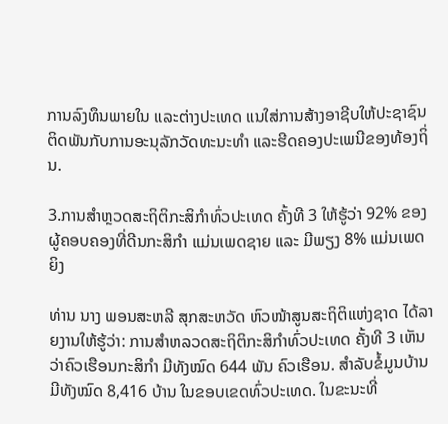ການລົງທຶນພາຍໃນ ແລະຕ່າງປະເທດ ແນໃສ່ການສ້າງອາຊີບໃຫ້ປະຊາຊົນ ຕິດພັນກັບການອະນຸລັກວັດທະນະທຳ ແລະຮີດຄອງປະເພນີຂອງທ້ອງຖິ່ນ.

3.ການສໍາຫຼວດສະຖິຕິກະສິກໍາທົ່ວປະເທດ ຄັ້ງທີ 3 ໃຫ້ຮູ້ວ່າ 92% ຂອງຜູ້ຄອບຄອງທີ່ດີນກະສິກໍາ ແມ່ນເພດຊາຍ ແລະ ມີພຽງ 8% ແມ່ນເພດຍິງ

ທ່ານ ນາງ ພອນສະຫລີ ສຸກສະຫວັດ ຫົວໜ້າສູນສະຖິຕິແຫ່ງຊາດ ໄດ້ລາຍງານໃຫ້ຮູ້ວ່າ: ການສໍາຫລວດສະຖິຕິກະສິກໍາທົ່ວປະເທດ ຄັ້ງທີ 3 ເຫັນວ່າຄົວເຮືອນກະສິກໍາ ມີທັງໝົດ 644 ພັນ ຄົວເຮືອນ. ສໍາລັບຂໍ້ມູນບ້ານ ມີທັງໝົດ 8,416 ບ້ານ ໃນຂອບເຂດທົ່ວປະເທດ. ໃນຂະນະທີ່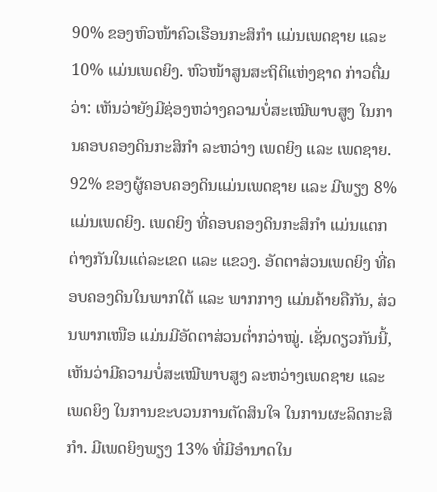90% ຂອງຫົວໜ້າຄົວເຮືອນກະສິກໍາ ແມ່ນເພດຊາຍ ແລະ 10% ແມ່ນເພດຍິງ. ຫົວໜ້າສູນສະຖິຕິແຫ່ງຊາດ ກ່າວຕື່ມວ່າ: ເຫັນວ່າຍັງມີຊ່ອງຫວ່າງຄວາມບໍ່ສະເໝີພາບສູງ ໃນການຄອບຄອງດິນກະສິກໍາ ລະຫວ່າງ ເພດຍິງ ແລະ ເພດຊາຍ. 92% ຂອງຜູ້ຄອບຄອງດິນແມ່ນເພດຊາຍ ແລະ ມີພຽງ 8% ແມ່ນເພດຍິງ. ເພດຍິງ ທີ່ຄອບຄອງດິນກະສິກໍາ ແມ່ນແຕກຕ່າງກັນໃນແຕ່ລະເຂດ ແລະ ແຂວງ. ອັດຕາສ່ວນເພດຍິງ ທີ່ຄອບຄອງດິນໃນພາກໃຕ້ ແລະ ພາກກາງ ແມ່ນຄ້າຍຄືກັນ, ສ່ວນພາກເໜືອ ແມ່ນມີອັດຕາສ່ວນຕໍ່າກວ່າໝູ່. ເຊັ່ນດຽວກັນນີ້, ເຫັນວ່າມີຄວາມບໍ່ສະເໝີພາບສູງ ລະຫວ່າງເພດຊາຍ ແລະ ເພດຍິງ ໃນການຂະບວນການຕັດສິນໃຈ ໃນການຜະລິດກະສິກໍາ. ມີເພດຍິງພຽງ 13% ທີ່ມີອໍານາດໃນ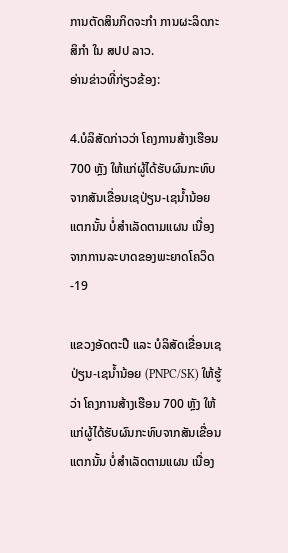ການຕັດສິນກິດຈະກໍາ ການຜະລິດກະສິກໍາ ໃນ ສປປ ລາວ.
ອ່ານຂ່າວທີ່ກ່ຽວຂ້ອງ:

4.ບໍລິສັດກ່າວວ່າ ໂຄງການສ້າງເຮືອນ 700 ຫຼັງ ໃຫ້ແກ່ຜູ້ໄດ້ຮັບຜົນກະທົບຈາກສັນເຂື່ອນເຊປ່ຽນ-ເຊນໍ້ານ້ອຍແຕກນັ້ນ ບໍ່ສໍາເລັດຕາມແຜນ ເນື່ອງຈາກການລະບາດຂອງພະຍາດໂຄວິດ-19

ແຂວງອັດຕະປື ແລະ ບໍລິສັດເຂື່ອນເຊປ່ຽນ-ເຊນໍ້ານ້ອຍ (PNPC/SK) ໃຫ້ຮູ້ວ່າ ໂຄງການສ້າງເຮືອນ 700 ຫຼັງ ໃຫ້ແກ່ຜູ້ໄດ້ຮັບຜົນກະທົບຈາກສັນເຂື່ອນແຕກນັ້ນ ບໍ່ສໍາເລັດຕາມແຜນ ເນື່ອງ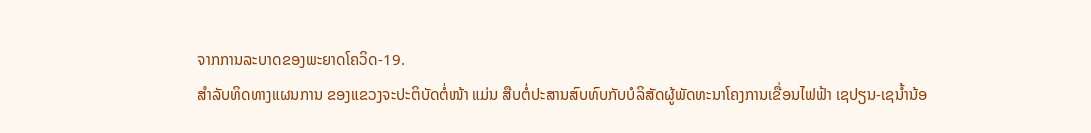ຈາກການລະບາດຂອງພະຍາດໂຄວິດ-19.
ສໍາລັບທິດທາງແຜນການ ຂອງແຂວງຈະປະຕິບັດຕໍ່ໜ້າ ແມ່ນ ສືບຕໍ່ປະສານສົບທົບກັບບໍລິສັດຜູ້ພັດທະນາໂຄງການເຂື່ອນໄຟຟ້າ ເຊປຽນ-ເຊນໍ້ານ້ອ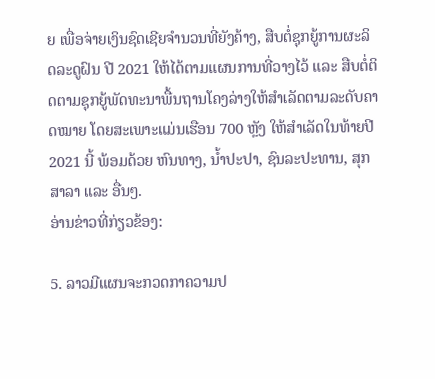ຍ ເພື່ອຈ່າຍເງິນຊົດເຊີຍຈໍານວນທີ່ຍັງຄ້າງ, ສືບຕໍ່ຊຸກຍູ້ການຜະລິດລະດູຝົນ ປີ 2021 ໃຫ້ໄດ້ຕາມແຜນການທີ່ວາງໄວ້ ແລະ ສືບຕໍ່ຕິດຕາມຊຸກຍູ້ພັດທະນາພື້ນຖານໂຄງລ່າງໃຫ້ສໍາເລັດຕາມລະດັບຄາດໝາຍ ໂດຍສະເພາະແມ່ນເຮືອນ 700 ຫຼັງ ໃຫ້ສໍາເລັດໃນທ້າຍປີ 2021 ນີ້ ພ້ອມດ້ວຍ ຫົນທາງ, ນໍ້າປະປາ, ຊົນລະປະທານ, ສຸກສາລາ ແລະ ອື່ນໆ.
ອ່ານຂ່າວທີ່ກ່ຽວຂ້ອງ:

5. ລາວມີແຜນຈະກວດກາຄວາມປ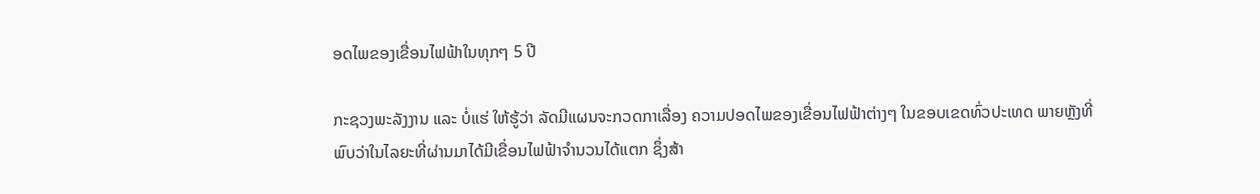ອດໄພຂອງເຂື່ອນໄຟຟ້າໃນທຸກໆ 5 ປີ

ກະຊວງພະລັງງານ ແລະ ບໍ່ແຮ່ ໃຫ້ຮູ້ວ່າ ລັດມີແຜນຈະກວດກາເລື່ອງ ຄວາມປອດໄພຂອງເຂື່ອນໄຟຟ້າຕ່າງໆ ໃນຂອບເຂດທົ່ວປະເທດ ພາຍຫຼັງທີ່ພົບວ່າໃນໄລຍະທີ່ຜ່ານມາໄດ້ມີເຂື່ອນໄຟຟ້າຈໍານວນໄດ້ແຕກ ຊຶ່ງສ້າ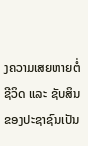ງຄວາມເສຍຫາຍຕໍ່ຊີວິດ ແລະ ຊັບສິນຂອງປະຊາຊົນເປັນ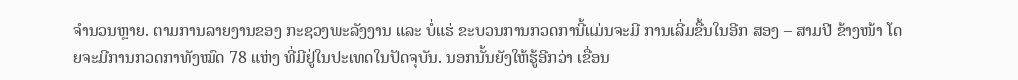ຈໍານວນຫຼາຍ. ຕາມການລາຍງານຂອງ ກະຊວງພະລັງງານ ແລະ ບໍ່ແຮ່ ຂະບວນການກວດການີ້ແມ່ນຈະມີ ການເລີ່ມຂື້ນໃນອີກ ສອງ – ສາມປີ ຂ້າງໜ້າ ໂດຍຈະມີການກວດກາທັງໝົດ 78 ແຫ່ງ ທີ່ມີຢູ່ໃນປະເທດໃນປັດຈຸບັນ. ນອກນັ້ນຍັງໃຫ້ຮູ້ອີກວ່າ ເຂື່ອນ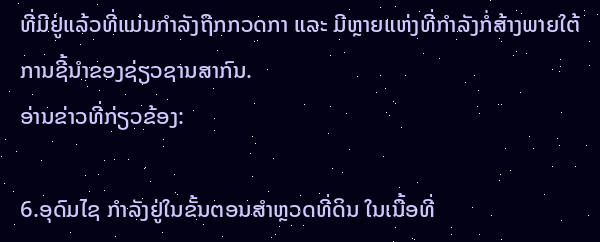ທີ່ມີຢູ່ແລ້ວທີ່ແມ່ນກໍາລັງຖືກກວດກາ ແລະ ມີຫຼາຍແຫ່ງທີ່ກໍາລັງກໍ່ສ້າງພາຍໃຕ້ການຊີ້ນໍາຂອງຊ່ຽວຊານສາກົນ.
ອ່ານຂ່າວທີ່ກ່ຽວຂ້ອງ:

6.ອຸດົມໄຊ ກໍາລັງຢູ່ໃນຂັ້ນຕອນສໍາຫຼວດທີ່ດິນ ໃນເນື້ອທີ່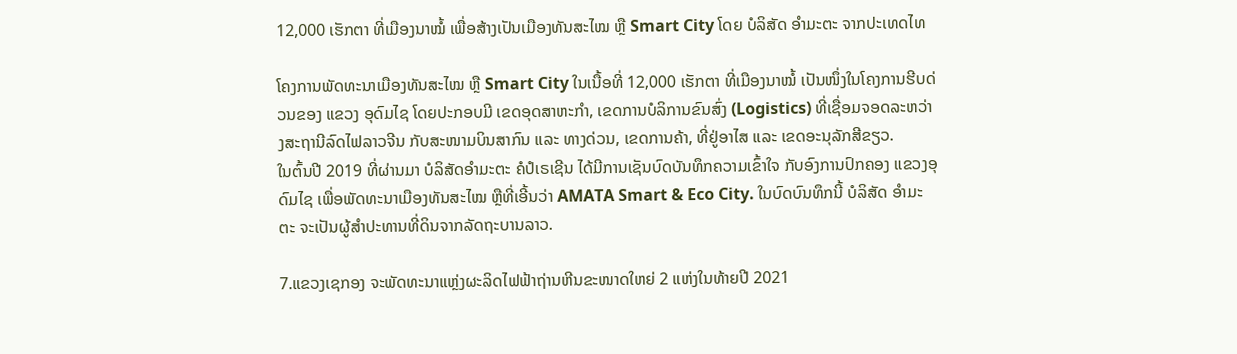12,000 ເຮັກຕາ ທີ່ເມືອງນາໝໍ້ ເພື່ອສ້າງເປັນເມືອງທັນສະໄໝ ຫຼື Smart City ໂດຍ ບໍລິສັດ ອໍາມະຕະ ຈາກປະເທດໄທ

ໂຄງການພັດທະນາເມືອງທັນສະໄໝ ຫຼື Smart City ໃນເນື້ອທີ່ 12,000 ເຮັກຕາ ທີ່ເມືອງນາໝໍ້ ເປັນໜຶ່ງໃນໂຄງການຮີບດ່ວນຂອງ ແຂວງ ອຸດົມໄຊ ໂດຍປະກອບມີ ເຂດອຸດສາຫະກໍາ, ເຂດການບໍລິການຂົນສົ່ງ (Logistics) ທີ່ເຊື່ອມຈອດລະຫວ່າງສະຖານີລົດໄຟລາວຈີນ ກັບສະໜາມບິນສາກົນ ແລະ ທາງດ່ວນ, ເຂດການຄ້າ, ທີ່ຢູ່ອາໄສ ແລະ ເຂດອະນຸລັກສີຂຽວ.
ໃນຕົ້ນປີ 2019 ທີ່ຜ່ານມາ ບໍລິສັດອໍາມະຕະ ຄໍປໍເຣເຊີນ ໄດ້ມີການເຊັນບົດບັນທຶກຄວາມເຂົ້າໃຈ ກັບອົງການປົກຄອງ ແຂວງອຸດົມໄຊ ເພື່ອພັດທະນາເມືອງທັນສະໄໝ ຫຼືທີ່ເອີ້ນວ່າ AMATA Smart & Eco City. ໃນບົດບົນທຶກນີ້ ບໍລິສັດ ອໍາມະຕະ ຈະເປັນຜູ້ສໍາປະທານທີ່ດິນຈາກລັດຖະບານລາວ.

7.ແຂວງເຊກອງ ຈະພັດທະນາແຫຼ່ງຜະລິດໄຟຟ້າຖ່ານຫີນຂະໜາດໃຫຍ່ 2 ແຫ່ງໃນທ້າຍປີ 2021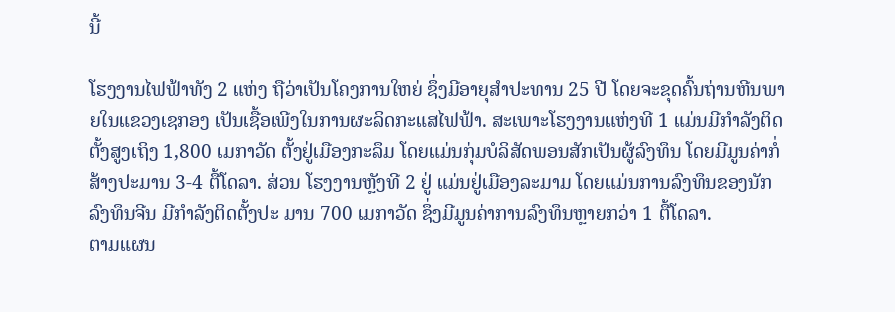ນີ້

ໂຮງງານໄຟຟ້າທັງ 2 ແຫ່ງ ຖືວ່າເປັນໂຄງການໃຫຍ່ ຊຶ່ງມີອາຍຸສໍາປະທານ 25 ປີ ໂດຍຈະຂຸດຄົ້ນຖ່ານຫີນພາຍໃນແຂວງເຊກອງ ເປັນເຊື້ອເພີງໃນການຜະລິດກະແສໄຟຟ້າ. ສະເພາະໂຮງງານແຫ່ງທີ 1 ແມ່ນມີກຳລັງຕິດຕັ້ງສູງເຖິງ 1,800 ເມກາວັດ ຕັ້ງຢູ່ເມືອງກະລຶມ ໂດຍແມ່ນກຸ່ມບໍລິສັດພອນສັກເປັນຜູ້ລົງທຶນ ໂດຍມີມູນຄ່າກໍ່ສ້າງປະມານ 3-4 ຕື້ໂດລາ. ສ່ວນ ໂຮງງານຫຼັງທີ 2 ຢູ່ ແມ່ນຢູ່ເມືອງລະມາມ ໂດຍແມ່ນການລົງທຶນຂອງນັກລົງທຶນຈີນ ມີກໍາລັງຕິດຕັ້ງປະ ມານ 700 ເມກາວັດ ຊຶ່ງມີມູນຄ່າການລົງທຶນຫຼາຍກວ່າ 1 ຕື້ໂດລາ.
ຕາມແຜນ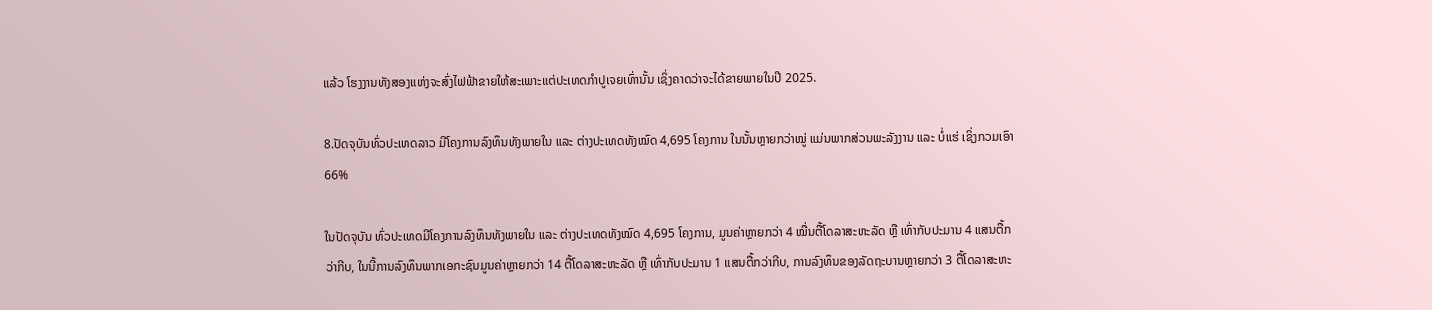ແລ້ວ ໂຮງງານທັງສອງແຫ່ງຈະສົ່ງໄຟຟ້າຂາຍໃຫ້ສະເພາະແຕ່ປະເທດກໍາປູເຈຍເທົ່ານັ້ນ ເຊິ່ງຄາດວ່າຈະໄດ້ຂາຍພາຍໃນປີ 2025.

8.ປັດຈຸບັນທົ່ວປະເທດລາວ ມີໂຄງການລົງທຶນທັງພາຍໃນ ແລະ ຕ່າງປະເທດທັງໝົດ 4,695 ໂຄງການ ໃນນັ້ນຫຼາຍກວ່າໝູ່ ແມ່ນພາກສ່ວນພະລັງງານ ແລະ ບໍ່ແຮ່ ເຊິ່ງກວມເອົາ 66%

ໃນປັດຈຸບັນ ທົ່ວປະເທດມີໂຄງການລົງທຶນທັງພາຍໃນ ແລະ ຕ່າງປະເທດທັງໝົດ 4,695 ໂຄງການ, ມູນຄ່າຫຼາຍກວ່າ 4 ໝື່ນຕື້ໂດລາສະຫະລັດ ຫຼື ເທົ່າກັບປະມານ 4 ແສນຕື້ກວ່າກີບ, ໃນນີ້ການລົງທຶນພາກເອກະຊົນມູນຄ່າຫຼາຍກວ່າ 14 ຕື້ໂດລາສະຫະລັດ ຫຼື ເທົ່າກັບປະມານ 1 ແສນຕື້ກວ່າກີບ, ການລົງທຶນຂອງລັດຖະບານຫຼາຍກວ່າ 3 ຕື້ໂດລາສະຫະ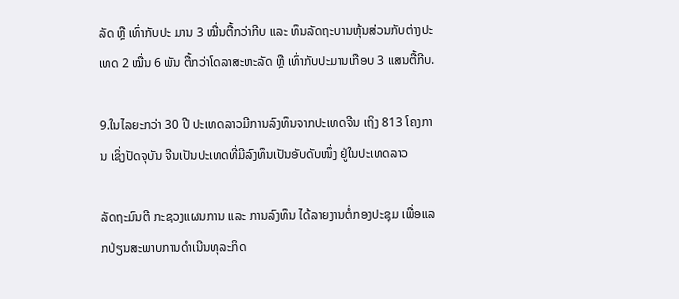ລັດ ຫຼື ເທົ່າກັບປະ ມານ 3 ໝື່ນຕື້ກວ່າກີບ ແລະ ທຶນລັດຖະບານຫຸ້ນສ່ວນກັບຕ່າງປະເທດ 2 ໝື່ນ 6 ພັນ ຕື້ກວ່າໂດລາສະຫະລັດ ຫຼື ເທົ່າກັບປະມານເກືອບ 3 ແສນຕື້ກີບ.

9.ໃນໄລຍະກວ່າ 30 ປີ ປະເທດລາວມີການລົງທຶນຈາກປະເທດຈີນ ເຖິງ 813 ໂຄງການ ເຊິ່ງປັດຈຸບັນ ຈີນເປັນປະເທດທີ່ມີລົງທຶນເປັນອັບດັບໜຶ່ງ ຢູ່ໃນປະເທດລາວ

ລັດຖະມົນຕີ ກະຊວງແຜນການ ແລະ ການລົງທຶນ ໄດ້ລາຍງານຕໍ່ກອງປະຊຸມ ເພື່ອແລກປ່ຽນສະພາບການດຳເນີນທຸລະກິດ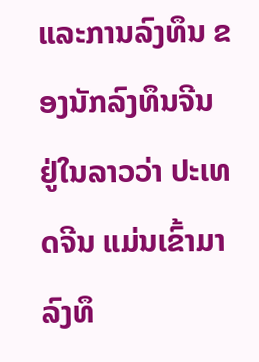ແລະການລົງທຶນ ຂອງນັກລົງທຶນຈີນ ຢູ່ໃນລາວວ່າ ປະເທດຈີນ ແມ່ນເຂົ້າມາລົງທຶ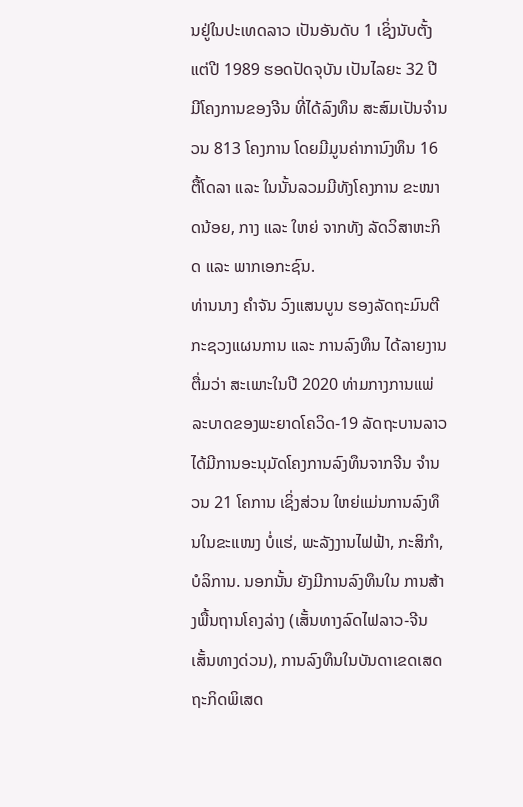ນຢູ່ໃນປະເທດລາວ ເປັນອັນດັບ 1 ເຊິ່ງນັບຕັ້ງແຕ່ປີ 1989 ຮອດປັດຈຸບັນ ເປັນໄລຍະ 32 ປີ ມີໂຄງການຂອງຈີນ ທີ່ໄດ້ລົງທຶນ ສະສົມເປັນຈໍານວນ 813 ໂຄງການ ໂດຍມີມູນຄ່າການົງທຶນ 16 ຕື້ໂດລາ ແລະ ໃນນັ້ນລວມມີທັງໂຄງການ ຂະໜາດນ້ອຍ, ກາງ ແລະ ໃຫຍ່ ຈາກທັງ ລັດວິສາຫະກິດ ແລະ ພາກເອກະຊົນ.
ທ່ານນາງ ຄໍາຈັນ ວົງແສນບູນ ຮອງລັດຖະມົນຕີ ກະຊວງແຜນການ ແລະ ການລົງທຶນ ໄດ້ລາຍງານຕື່ມວ່າ ສະເພາະໃນປີ 2020 ທ່າມກາງການແພ່ລະບາດຂອງພະຍາດໂຄວິດ-19 ລັດຖະບານລາວໄດ້ມີການອະນຸມັດໂຄງການລົງທຶນຈາກຈີນ ຈໍານວນ 21 ໂຄການ ເຊິ່ງສ່ວນ ໃຫຍ່ແມ່ນການລົງທຶນໃນຂະແໜງ ບໍ່ແຮ່, ພະລັງງານໄຟຟ້າ, ກະສິກໍາ, ບໍລິການ. ນອກນັ້ນ ຍັງມີການລົງທຶນໃນ ການສ້າງພື້ນຖານໂຄງລ່າງ (ເສັ້ນທາງລົດໄຟລາວ-ຈີນ ເສັ້ນທາງດ່ວນ), ການລົງທຶນໃນບັນດາເຂດເສດຖະກິດພິເສດ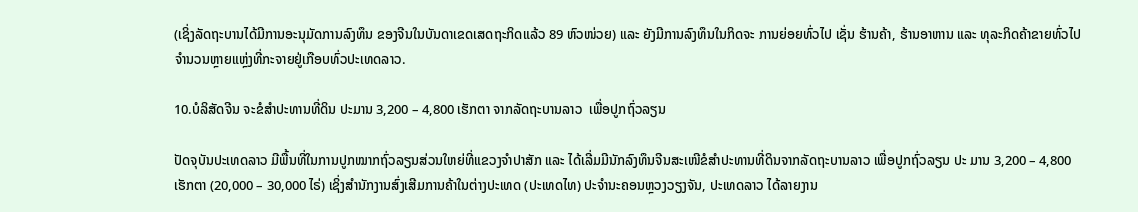(ເຊິ່ງລັດຖະບານໄດ້ມີການອະນຸມັດການລົງທຶນ ຂອງຈີນໃນບັນດາເຂດເສດຖະກິດແລ້ວ 89 ຫົວໜ່ວຍ) ແລະ ຍັງມີການລົງທຶນໃນກິດຈະ ການຍ່ອຍທົ່ວໄປ ເຊັ່ນ ຮ້ານຄ້າ, ຮ້ານອາຫານ ແລະ ທຸລະກິດຄ້າຂາຍທົ່ວໄປ ຈໍານວນຫຼາຍແຫຼ່ງທີ່ກະຈາຍຢູ່ເກືອບທົ່ວປະເທດລາວ.

10.ບໍລິສັດຈີນ ຈະຂໍສໍາປະທານທີ່ດິນ ປະມານ 3,200 – 4,800 ເຮັກຕາ ຈາກລັດຖະບານລາວ  ເພື່ອປູກຖົ່ວລຽນ

ປັດຈຸບັນປະເທດລາວ ມີພື້ນທີ່ໃນການປູກໝາກຖົ່ວລຽນສ່ວນໃຫຍ່ທີ່ແຂວງຈໍາປາສັກ ແລະ ໄດ້ເລີ່ມມີນັກລົງທຶນຈີນສະເໜີຂໍສໍາປະທານທີ່ດິນຈາກລັດຖະບານລາວ ເພື່ອປູກຖົ່ວລຽນ ປະ ມານ 3,200 – 4,800 ເຮັກຕາ (20,000 – 30,000 ໄຣ່) ເຊິ່ງສໍານັກງານສົ່ງເສີມການຄ້າໃນຕ່າງປະເທດ (ປະເທດໄທ) ປະຈໍານະຄອນຫຼວງວຽງຈັນ, ປະເທດລາວ ໄດ້ລາຍງານ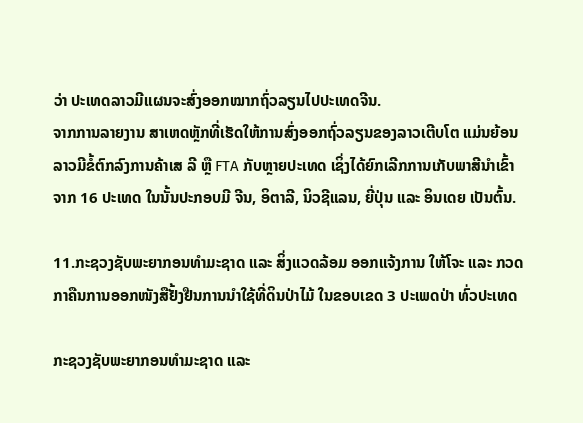ວ່າ ປະເທດລາວມີແຜນຈະສົ່ງອອກໝາກຖົ່ວລຽນໄປປະເທດຈີນ.
ຈາກການລາຍງານ ສາເຫດຫຼັກທີ່ເຮັດໃຫ້ການສົ່ງອອກຖົ່ວລຽນຂອງລາວເຕີບໂຕ ແມ່ນຍ້ອນລາວມີຂໍ້ຕົກລົງການຄ້າເສ ລີ ຫຼື FTA ກັບຫຼາຍປະເທດ ເຊິ່ງໄດ້ຍົກເລີກການເກັບພາສີນຳເຂົ້າຈາກ 16 ປະເທດ ໃນນັ້ນປະກອບມີ ຈີນ, ອິຕາລີ, ນິວຊີແລນ, ຍີ່ປຸ່ນ ແລະ ອິນເດຍ ເປັນຕົ້ນ.

11.ກະຊວງຊັບພະຍາກອນທຳມະຊາດ ແລະ ສິ່ງແວດລ້ອມ ອອກແຈ້ງການ ໃຫ້ໂຈະ ແລະ ກວດກາຄືນການອອກໜັງສືຢັ້ງຢືນການນຳໃຊ້ທີ່ດິນປ່າໄມ້ ໃນຂອບເຂດ 3 ປະເພດປ່າ ທົ່ວປະເທດ

ກະຊວງຊັບພະຍາກອນທຳມະຊາດ ແລະ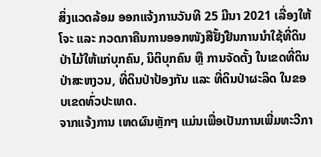ສິ່ງແວດລ້ອມ ອອກແຈ້ງການວັນທີ 25 ມີນາ 2021 ເລື່ອງໃຫ້ໂຈະ ແລະ ກວດກາຄືນການອອກໜັງສືຢັ້ງຢືນການນຳໃຊ້ທີ່ດິນປ່າໄມ້ໃຫ້ແກ່ບຸກຄົນ, ນິຕິບຸກຄົນ ຫຼື ການຈັດຕັ້ງ ໃນເຂດທີ່ດິນປ່າສະຫງວນ, ທີ່ດິນປ່າປ້ອງກັນ ແລະ ທີ່ດິນປ່າຜະລິດ ໃນຂອບເຂດທົ່ວປະເທດ.
ຈາກແຈ້ງການ ເຫດຜົນຫຼັກໆ ແມ່ນເພື່ອເປັນການເພີ່ມທະວີກາ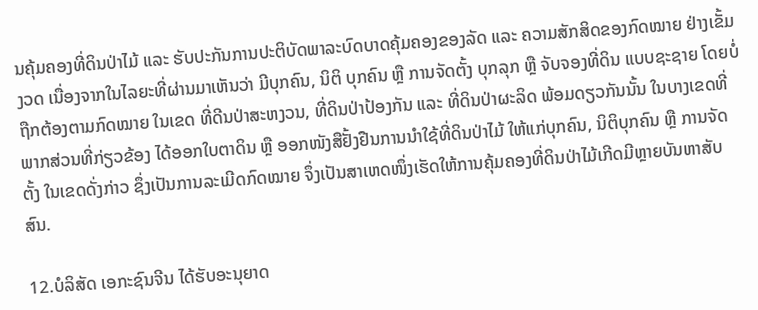ນຄຸ້ມຄອງທີ່ດິນປ່າໄມ້ ແລະ ຮັບປະກັນການປະຕິບັດພາລະບົດບາດຄຸ້ມຄອງຂອງລັດ ແລະ ຄວາມສັກສິດຂອງກົດໝາຍ ຢ່າງເຂັ້ມງວດ ເນື່ອງຈາກໃນໄລຍະທີ່ຜ່ານມາເຫັນວ່າ ມີບຸກຄົນ, ນິຕິ ບຸກຄົນ ຫຼື ການຈັດຕັ້ງ ບຸກລຸກ ຫຼື ຈັບຈອງທີ່ດິນ ແບບຊະຊາຍ ໂດຍບໍ່ຖືກຕ້ອງຕາມກົດໝາຍ ໃນເຂດ ທີ່ດີນປ່າສະຫງວນ, ທີ່ດິນປ່າປ້ອງກັນ ແລະ ທີ່ດິນປ່າຜະລິດ ພ້ອມດຽວກັນນັ້ນ ໃນບາງເຂດທີ່ ພາກສ່ວນທີ່ກ່ຽວຂ້ອງ ໄດ້ອອກໃບຕາດິນ ຫຼື ອອກໜັງສືຢັ້ງຢືນການນຳໃຊ້ທີ່ດິນປ່າໄມ້ ໃຫ້ແກ່ບຸກຄົນ, ນິຕິບຸກຄົນ ຫຼື ການຈັດຕັ້ງ ໃນເຂດດັ່ງກ່າວ ຊຶ່ງເປັນການລະເມີດກົດໝາຍ ຈຶ່ງເປັນສາເຫດໜຶ່ງເຮັດໃຫ້ການຄຸ້ມຄອງທີ່ດິນປ່າໄມ້ເກີດມີຫຼາຍບັນຫາສັບສົນ.

12.ບໍລິສັດ ເອກະຊົນຈີນ ໄດ້ຮັບອະນຸຍາດ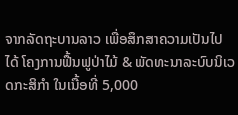ຈາກລັດຖະບານລາວ ເພື່ອສຶກສາຄວາມເປັນໄປໄດ້ ໂຄງການຟື້ນຟູປ່າໄມ້ & ພັດທະນາລະບົບນິເວດກະສິກຳ ໃນເນື້ອທີ່ 5,000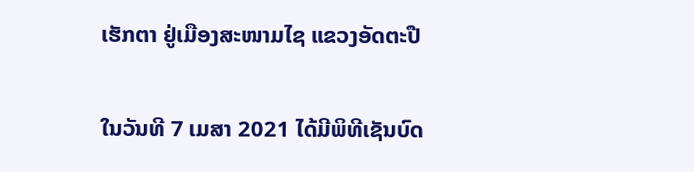ເຮັກຕາ ຢູ່ເມືອງສະໜາມໄຊ ແຂວງອັດຕະປື

ໃນວັນທີ 7 ເມສາ 2021 ໄດ້ມີພິທີເຊັນບົດ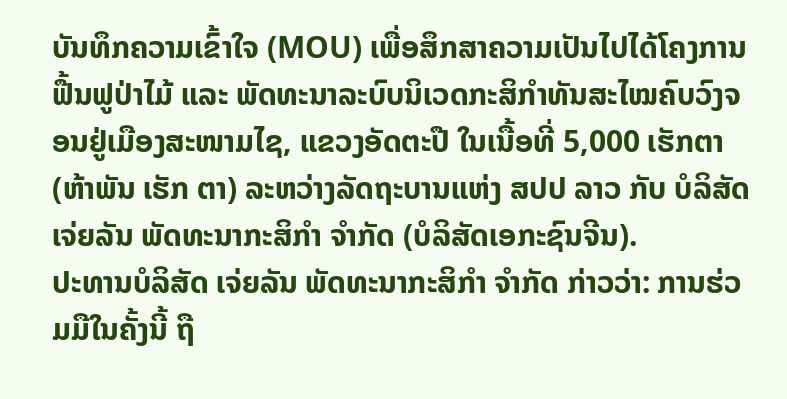ບັນທຶກຄວາມເຂົ້າໃຈ (MOU) ເພື່ອສຶກສາຄວາມເປັນໄປໄດ້ໂຄງການຟື້ນຟູປ່າໄມ້ ແລະ ພັດທະນາລະບົບນິເວດກະສິກຳທັນສະໄໝຄົບວົງຈອນຢູ່ເມືອງສະໜາມໄຊ, ແຂວງອັດຕະປື ໃນເນື້ອທີ່ 5,000 ເຮັກຕາ (ຫ້າພັນ ເຮັກ ຕາ) ລະຫວ່າງລັດຖະບານແຫ່ງ ສປປ ລາວ ກັບ ບໍລິສັດ ເຈ່ຍລັນ ພັດທະນາກະສິກຳ ຈຳກັດ (ບໍລິສັດເອກະຊົນຈີນ).
ປະທານບໍລິສັດ ເຈ່ຍລັນ ພັດທະນາກະສິກຳ ຈຳກັດ ກ່າວວ່າ: ການຮ່ວມມືໃນຄັ້ງນີ້ ຖື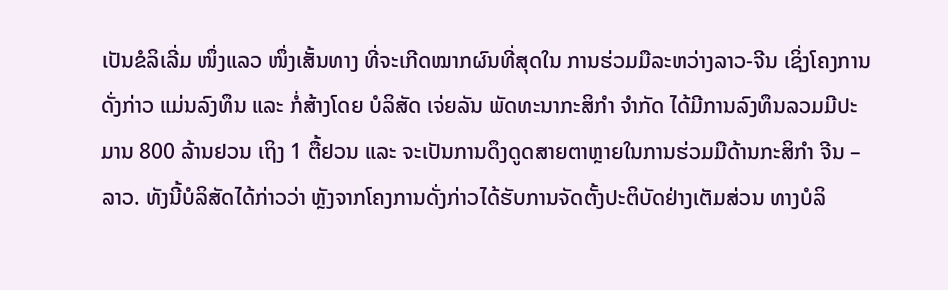ເປັນຂໍລິເລີ່ມ ໜຶ່ງແລວ ໜຶ່ງເສັ້ນທາງ ທີ່ຈະເກີດໝາກຜົນທີ່ສຸດໃນ ການຮ່ວມມືລະຫວ່າງລາວ-ຈີນ ເຊິ່ງໂຄງການດັ່ງກ່າວ ແມ່ນລົງທຶນ ແລະ ກໍ່ສ້າງໂດຍ ບໍລິສັດ ເຈ່ຍລັນ ພັດທະນາກະສິກຳ ຈຳກັດ ໄດ້ມີການລົງທຶນລວມມີປະມານ 800 ລ້ານຢວນ ເຖິງ 1 ຕື້ຢວນ ແລະ ຈະເປັນການດຶງດູດສາຍຕາຫຼາຍໃນການຮ່ວມມືດ້ານກະສິກໍາ ຈີນ – ລາວ. ທັງນີ້ບໍລິສັດໄດ້ກ່າວວ່າ ຫຼັງຈາກໂຄງການດັ່ງກ່າວໄດ້ຮັບການຈັດຕັ້ງປະຕິບັດຢ່າງເຕັມສ່ວນ ທາງບໍລິ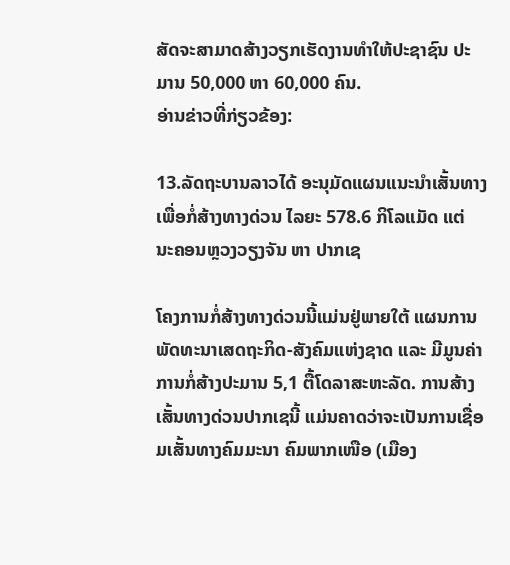ສັດຈະສາມາດສ້າງວຽກເຮັດງານທຳໃຫ້ປະຊາຊົນ ປະມານ 50,000 ຫາ 60,000 ຄົນ.
ອ່ານຂ່າວທີ່ກ່ຽວຂ້ອງ:

13.ລັດຖະບານລາວໄດ້ ອະນຸມັດແຜນແນະນໍາເສັ້ນທາງເພື່ອກໍ່ສ້າງທາງດ່ວນ ໄລຍະ 578.6 ກິໂລແມັດ ແຕ່ ນະຄອນຫຼວງວຽງຈັນ ຫາ ປາກເຊ

ໂຄງການກໍ່ສ້າງທາງດ່ວນນີ້ແມ່ນຢູ່ພາຍໃຕ້ ແຜນການພັດທະນາເສດຖະກິດ-ສັງຄົມແຫ່ງຊາດ ແລະ ມີມູນຄ່າການກໍ່ສ້າງປະມານ 5,1 ຕື້ໂດລາສະຫະລັດ. ການສ້າງເສັ້ນທາງດ່ວນປາກເຊນີ້ ແມ່ນຄາດວ່າຈະເປັນການເຊື່ອມເສັ້ນທາງຄົມມະນາ ຄົມພາກເໜືອ (ເມືອງ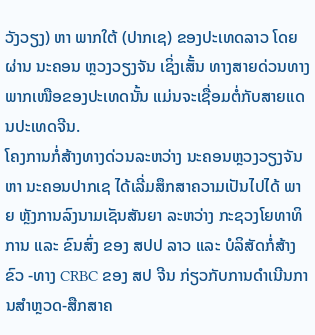ວັງວຽງ) ຫາ ພາກໃຕ້ (ປາກເຊ) ຂອງປະເທດລາວ ໂດຍຜ່ານ ນະຄອນ ຫຼວງວຽງຈັນ ເຊິ່ງເສັ້ນ ທາງສາຍດ່ວນທາງພາກເໜືອຂອງປະເທດນັ້ນ ແມ່ນຈະເຊື່ອມຕໍ່ກັບສາຍແດນປະເທດຈີນ.
ໂຄງການກໍ່ສ້າງທາງດ່ວນລະຫວ່າງ ນະຄອນຫຼວງວຽງຈັນ ຫາ ນະຄອນປາກເຊ ໄດ້ເລີ່ມສຶກສາຄວາມເປັນໄປໄດ້ ພາຍ ຫຼັງການລົງນາມເຊັນສັນຍາ ລະຫວ່າງ ກະຊວງໂຍທາທິການ ແລະ ຂົນສົ່ງ ຂອງ ສປປ ລາວ ແລະ ບໍລິສັດກໍ່ສ້າງຂົວ -ທາງ CRBC ຂອງ ສປ ຈີນ ກ່ຽວກັບການດໍາເນີນການສໍາຫຼວດ-ສືກສາຄ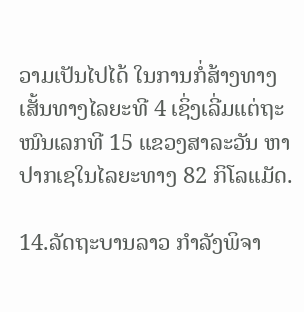ວາມເປັນໄປໄດ້ ໃນການກໍ່ສ້າງທາງເສັ້ນທາງໄລຍະທີ 4 ເຊິ່ງເລີ່ມແຕ່ຖະໜົນເລກທີ 15 ແຂວງສາລະວັນ ຫາ ປາກເຊໃນໄລຍະທາງ 82 ກິໂລແມັດ.

14.ລັດຖະບານລາວ ກໍາລັງພິຈາ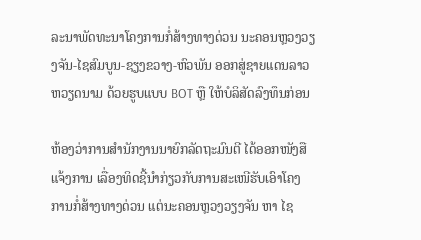ລະນາພັດທະນາໂຄງການກໍ່ສ້າງທາງດ່ວນ ນະຄອນຫຼວງວຽງຈັນ-ໄຊສົມບູນ-ຊຽງຂວາງ-ຫົວພັນ ອອກສູ່ຊາຍແດນລາວຫວຽດນາມ ດ້ວຍຮູບແບບ BOT ຫຼື ໃຫ້ບໍລິສັດລົງທຶນກ່ອນ

ຫ້ອງວ່າການສຳນັກງານນາຍົກລັດຖະມົນຕີ ໄດ້ອອກໜັງສືແຈ້ງການ ເລື່ອງທິດຊີ້ນຳກ່ຽວກັບການສະເໜີຮັບເອົາໂຄງ ການກໍ່ສ້າງທາງດ່ວນ ແຕ່ນະຄອນຫຼວງວຽງຈັນ ຫາ ໄຊ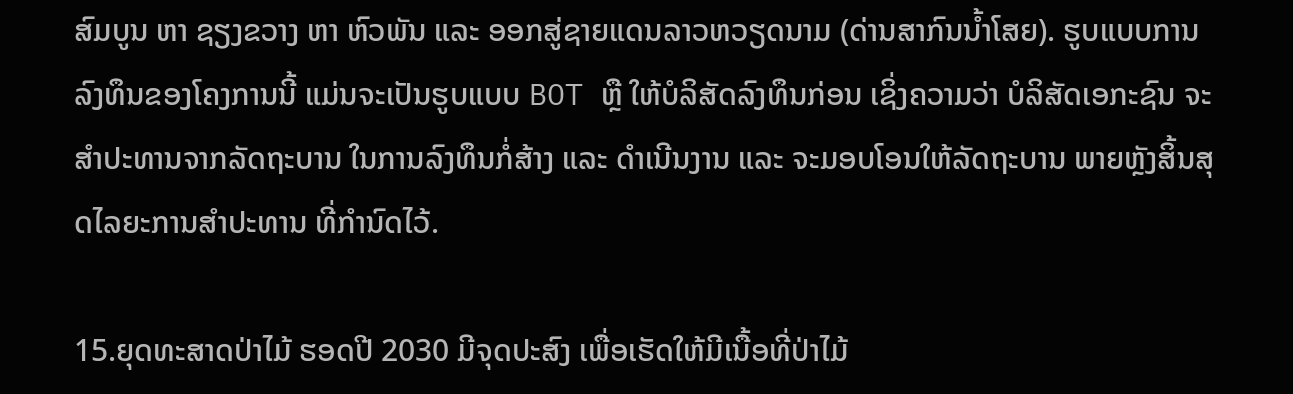ສົມບູນ ຫາ ຊຽງຂວາງ ຫາ ຫົວພັນ ແລະ ອອກສູ່ຊາຍແດນລາວຫວຽດນາມ (ດ່ານສາກົນນໍ້າໂສຍ). ຮູບແບບການລົງທຶນຂອງໂຄງການນີ້ ແມ່ນຈະເປັນຮູບແບບ BOT ຫຼື ໃຫ້ບໍລິສັດລົງທຶນກ່ອນ ເຊິ່ງຄວາມວ່າ ບໍລິສັດເອກະຊົນ ຈະສຳປະທານຈາກລັດຖະບານ ໃນການລົງທຶນກໍ່ສ້າງ ແລະ ດຳເນີນງານ ແລະ ຈະມອບໂອນໃຫ້ລັດຖະບານ ພາຍຫຼັງສິ້ນສຸດໄລຍະການສໍາປະທານ ທີ່ກໍານົດໄວ້.

15.ຍຸດທະສາດປ່າໄມ້ ຮອດປີ 2030 ມີຈຸດປະສົງ ເພື່ອເຮັດໃຫ້ມີເນື້ອທີ່ປ່າໄມ້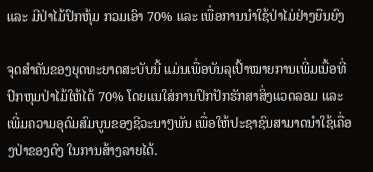ແລະ ມີປ່າໄມ້ປົກຫຸ້ມ ກວມເອົາ 70% ແລະ ເພື່ອການນໍາໃຊ້ປ່າໄມ່ຢ່າງຍືນຍົງ

ຈຸດສໍາຄັນຂອງຍຸດທະຍາດສະບັບນີ້ ແມ່ນເພື່ອບັນລຸເປົ້າໝາຍການເພີ່ມເນື້ອທີ່ປົກຫຸມປ່າໄມ້ໃຫ້ໄດ້ 70% ໂດຍແນໃສ່ການປົກປັກຮັກສາສິ່ງແວດລອມ ແລະ ເພີ່ມຄວາມອຸດົມສົມບູນຂອງຊີວະນາໆພັນ ເພື່ອໃຫ້ປະຊາຊົນສາມາດນໍາໃຊ້ເຄື່ອງປ່າຂອງດົງ ໃນການສ້າງລາຍໄດ້.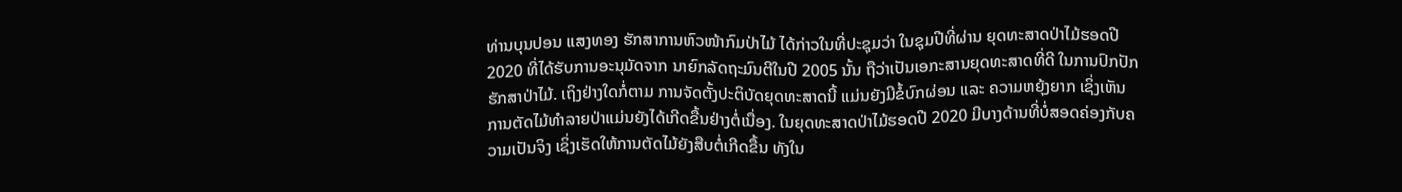ທ່ານບຸນປອນ ແສງທອງ ຮັກສາການຫົວໜ້າກົມປ່າໄມ້ ໄດ້ກ່າວໃນທີ່ປະຊຸມວ່າ ໃນຊຸມປີທີ່ຜ່ານ ຍຸດທະສາດປ່າໄມ້ຮອດປີ 2020 ທີ່ໄດ້ຮັບການອະນຸມັດຈາກ ນາຍົກລັດຖະມົນຕີໃນປີ 2005 ນັ້ນ ຖືວ່າເປັນເອກະສານຍຸດທະສາດທີ່ດີ ໃນການປົກປັກຮັກສາປ່າໄມ້. ເຖິງຢ່າງໃດກໍ່ຕາມ ການຈັດຕັ້ງປະຕິບັດຍຸດທະສາດນີ້ ແມ່ນຍັງມີຂໍ້ບົກຜ່ອນ ແລະ ຄວາມຫຍຸ້ງຍາກ ເຊິ່ງເຫັນ ການຕັດໄມ້ທໍາລາຍປ່າແມ່ນຍັງໄດ້ເກີດຂື້ນຢ່າງຕໍ່ເນື່ອງ. ໃນຍຸດທະສາດປ່າໄມ້ຮອດປີ 2020 ມີບາງດ້ານທີ່ບໍ່ສອດຄ່ອງກັບຄວາມເປັນຈິງ ເຊິ່ງເຮັດໃຫ້ການຕັດໄມ້ຍັງສືບຕໍ່ເກີດຂື້ນ ທັງໃນ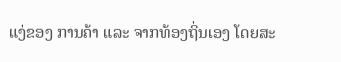ແງ່ຂອງ ການຄ້າ ແລະ ຈາກທ້ອງຖິ່ນເອງ ໂດຍສະ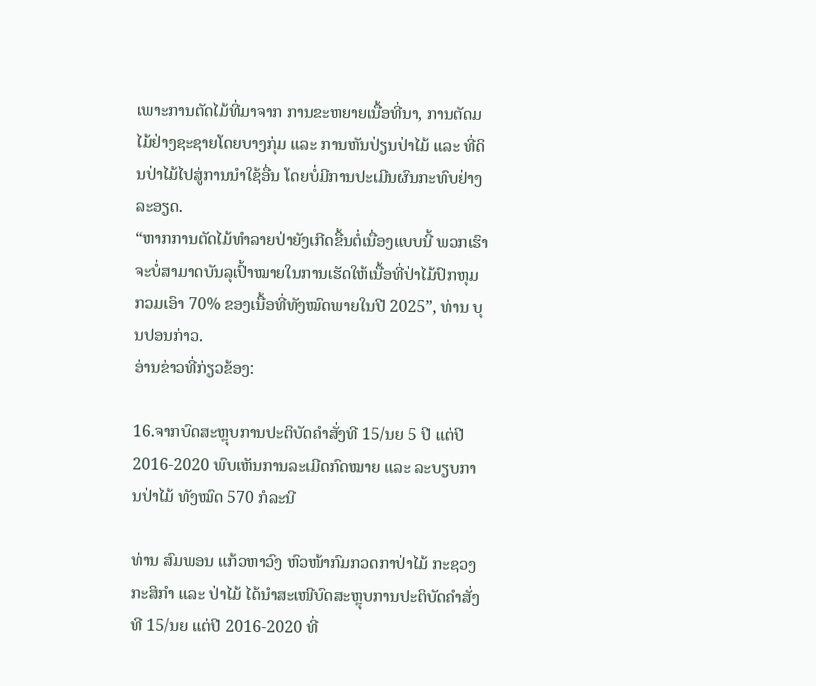ເພາະການຕັດໄມ້ທີ່ມາຈາກ ການຂະຫຍາຍເນື້ອທີ່ນາ, ການຕັດມໄມ້ຢ່າງຊະຊາຍໂດຍບາງກຸ່ມ ແລະ ການຫັນປ່ຽນປ່າໄມ້ ແລະ ທີ່ດິນປ່າໄມ້ໄປສູ່ການນໍາໃຊ້ອື່ນ ໂດຍບໍ່ມີການປະເມີນຜົນກະທົບຢ່າງລະອຽດ.
“ຫາກການຕັດໄມ້ທໍາລາຍປ່າຍັງເກີດຂື້ນຕໍ່ເນື່ອງແບບນີ້ ພວກເຮົາຈະບໍ່ສາມາດບັນລຸເປົ້າໝາຍໃນການເຮັດໃຫ້ເນື້ອທີ່ປ່າໄມ້ປົກຫຸມກວມເອົາ 70% ຂອງເນື້ອທີ່ທັງໝົດພາຍໃນປີ 2025”, ທ່ານ ບຸນປອນກ່າວ.
ອ່ານຂ່າວທີ່ກ່ຽວຂ້ອງ:

16.ຈາກບົດສະຫຼຸບການປະຕິບັດຄຳສັ່ງທີ 15/ນຍ 5 ປີ ແຕ່ປີ 2016-2020 ພົບເຫັນການລະເມີດກົດໝາຍ ແລະ ລະບຽບການປ່າໄມ້ ທັງໝົດ 570 ກໍລະນີ

ທ່ານ ສົມພອນ ແກ້ວຫາວົງ ຫົວໜ້າກົມກວດກາປ່າໄມ້ ກະຊວງກະສິກໍາ ແລະ ປ່າໄມ້ ໄດ້ນໍາສະເໜີບົດສະຫຼຸບການປະຕິບັດຄຳສັ່ງທີ 15/ນຍ ແຕ່ປີ 2016-2020 ທີ່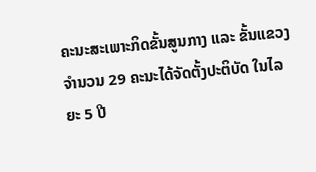ຄະນະສະເພາະກິດຂັ້ນສູນກາງ ແລະ ຂັ້ນແຂວງ ຈໍານວນ 29 ຄະນະໄດ້ຈັດຕັ້ງປະຕິບັດ ໃນໄລຍະ 5 ປີ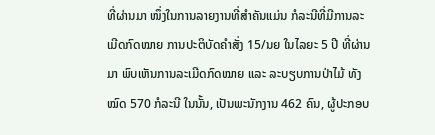ທີ່ຜ່ານມາ ໜຶ່ງໃນການລາຍງານທີ່ສໍາຄັນແມ່ນ ກໍລະນີທີ່ມີການລະເມີດກົດໝາຍ ການປະຕິບັດຄໍາສັ່ງ 15/ນຍ ໃນໄລຍະ 5 ປີ ທີ່ຜ່ານມາ ພົບເຫັນການລະເມີດກົດໝາຍ ແລະ ລະບຽບການປ່າໄມ້ ທັງ ໝົດ 570 ກໍລະນີ ໃນນັ້ນ, ເປັນພະນັກງານ 462 ຄົນ, ຜູ້ປະກອບ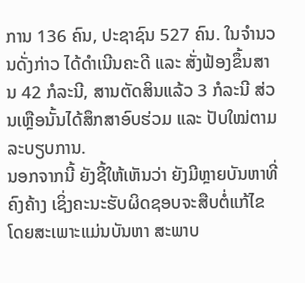ການ 136 ຄົນ, ປະຊາຊົນ 527 ຄົນ. ໃນຈໍານວນດັ່ງກ່າວ ໄດ້ດໍາເນີນຄະດີ ແລະ ສັ່ງຟ້ອງຂຶ້ນສານ 42 ກໍລະນີ, ສານຕັດສິນແລ້ວ 3 ກໍລະນີ ສ່ວນເຫຼືອນັ້ນໄດ້ສຶກສາອົບຮ່ວມ ແລະ ປັບໃໝ່ຕາມລະບຽບການ.
ນອກຈາກນີ້ ຍັງຊີ້ໃຫ້ເຫັນວ່າ ຍັງມີຫຼາຍບັນຫາທີ່ຄົງຄ້າງ ເຊິ່ງຄະນະຮັບຜິດຊອບຈະສືບຕໍ່ແກ້ໄຂ ໂດຍສະເພາະແມ່ນບັນຫາ ສະພາບ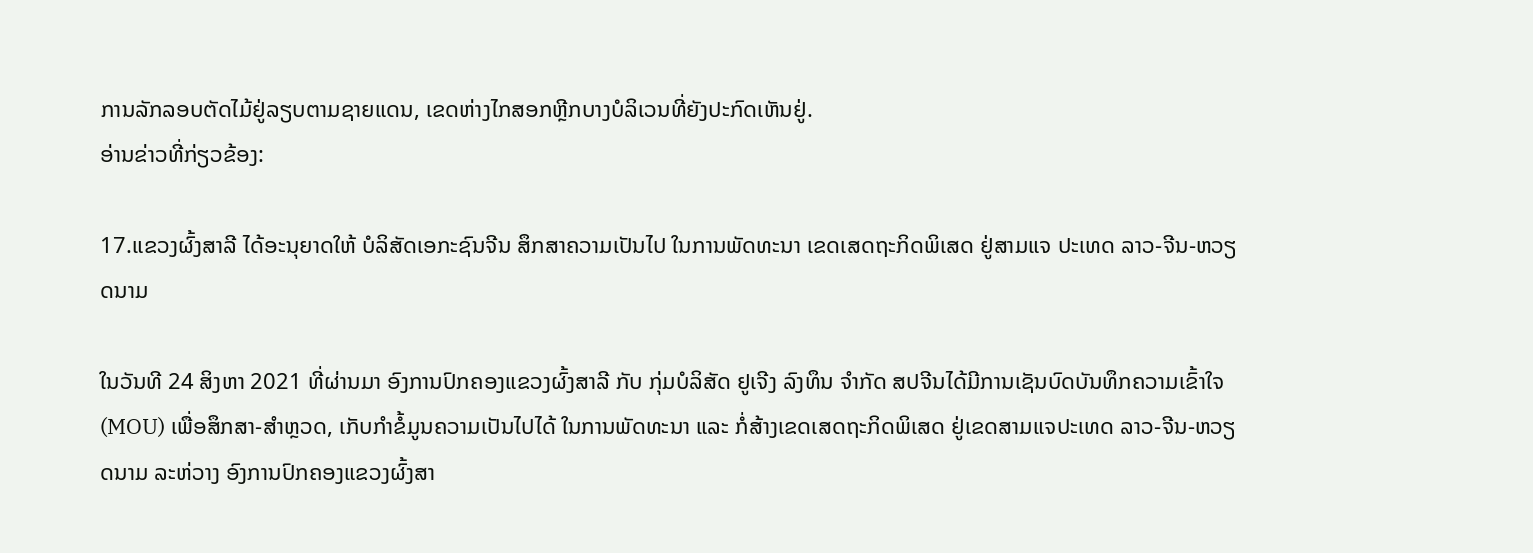ການລັກລອບຕັດໄມ້ຢູ່ລຽບຕາມຊາຍແດນ, ເຂດຫ່າງໄກສອກຫຼີກບາງບໍລິເວນທີ່ຍັງປະກົດເຫັນຢູ່.
ອ່ານຂ່າວທີ່ກ່ຽວຂ້ອງ:

17.ແຂວງຜົ້ງສາລີ ໄດ້ອະນຸຍາດໃຫ້ ບໍລິສັດເອກະຊົນຈີນ ສຶກສາຄວາມເປັນໄປ ໃນການພັດທະນາ ເຂດເສດຖະກິດພິເສດ ຢູ່ສາມແຈ ປະເທດ ລາວ-ຈີນ-ຫວຽດນາມ

ໃນວັນທີ 24 ສິງຫາ 2021 ທີ່ຜ່ານມາ ອົງການປົກຄອງແຂວງຜົ້ງສາລີ ກັບ ກຸ່ມບໍລິສັດ ຢູເຈີງ ລົງທຶນ ຈຳກັດ ສປຈີນໄດ້ມີການເຊັນບົດບັນທຶກຄວາມເຂົ້າໃຈ (MOU) ເພື່ອສຶກສາ-ສໍາຫຼວດ, ເກັບກຳຂໍ້ມູນຄວາມເປັນໄປໄດ້ ໃນການພັດທະນາ ແລະ ກໍ່ສ້າງເຂດເສດຖະກິດພິເສດ ຢູ່ເຂດສາມແຈປະເທດ ລາວ-ຈີນ-ຫວຽດນາມ ລະຫ່ວາງ ອົງການປົກຄອງແຂວງຜົ້ງສາ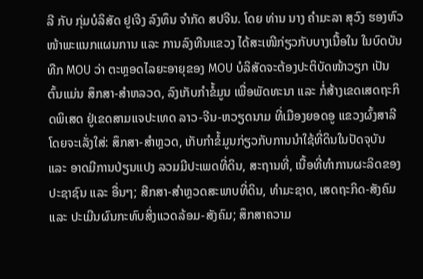ລີ ກັບ ກຸ່ມບໍລິສັດ ຢູເຈີງ ລົງທຶນ ຈຳກັດ ສປຈີນ. ໂດຍ ທ່ານ ນາງ ຄຳມະລາ ສຸວົງ ຮອງຫົວໜ້າພະແນກແຜນການ ແລະ ການລົງທືນແຂວງ ໄດ້ສະເໜີກ່ຽວກັບບາງເນື້ອໃນ ໃນບົດບັນທືກ MOU ວ່າ ຕະຫຼອດໄລຍະອາຍຸຂອງ MOU ບໍລິສັດຈະຕ້ອງປະຕິບັດໜ້າວຽກ ເປັນຕົ້ນແມ່ນ ສຶກສາ-ສໍາຫລວດ, ລົງເກັບກໍາຂໍ້ມູນ ເພື່ອພັດທະນາ ແລະ ກໍ່ສ້າງເຂດເສດຖະກິດພິເສດ ຢູ່ເຂດສາມແຈປະເທດ ລາວ-ຈີນ-ຫວຽດນາມ ທີ່ເມືອງຍອດອູ ແຂວງຜົ້ງສາລີ ໂດຍຈະເລັ່ງໃສ່: ສຶກສາ-ສຳຫຼວດ, ເກັບກຳຂໍ້ມູນກ່ຽວກັບການນຳໃຊ້ທີ່ດິນໃນປັດຈຸບັນ ແລະ ອາດມີການປ່ຽນແປງ ລວມມີປະເພດທີ່ດິນ, ສະຖານທີ່, ເນື້ອທີ່ທຳການຜະລິດຂອງປະຊາຊົນ ແລະ ອື່ນໆ; ສືກສາ-ສຳຫຼວດສະພາບທີ່ດິນ, ທຳມະຊາດ, ເສດຖະກິດ-ສັງຄົມ ແລະ ປະເມີນຜົນກະທົບສິ່ງແວດລ້ອມ-ສັງຄົມ; ສຶກສາຄວາມ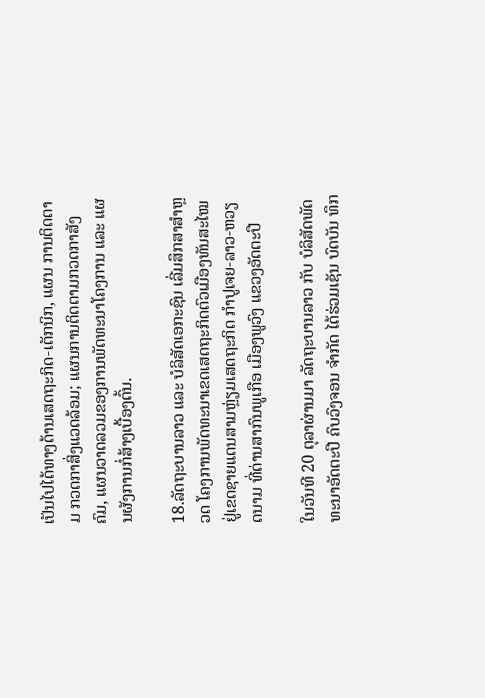ເປັນໄປໄດ້ທາງດ້ານເສດຖະກິດ-ເຕັກນິກ, ແຜນ ການຕິດຕາມ ກວດກາສິ່ງແວດລ້ອມ; ແຜນການຕິດຕາມກວດກາສັງຄົມ, ແຜນວາດລວມຂອງການພັດທະນາໂຄງການ ແລະ ແຜນຜັງການກໍ່ສ້າງເບື້ອງຕົ້ນ.

18.ລັດຖະບານລາວ ແລະ ບໍລິສັດເອກະຊົນ ເລີ່ມສຶກສາສໍາຫຼວດ ໂຄງການພັດທະນາເຂດເສດຖະກິດຕົວເມືອງທັນສະໄໝຢູ່ເຂດຊາຍແດນສາມຫຼ່ຽມເສດຖະກິດ ກຳປູເຈຍ-ລາວ-ຫວຽດນາມ ທີ່ດ່ານສາກົນພູເກືອ ເມືອງພູວົງ ແຂວງອັດຕະປື

ໃນວັນທີ 20 ຕຸລາຜ່ານມາ ລັດຖະບານລາວ ກັບ ບໍລິສັດພັດທະນາອັດຕະປື ຄົບວົງຈອນ ຈໍາກັດ ໄດ້ຮ່ວມເຊັນ ບົດບັນ ທຶກ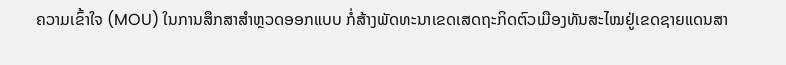ຄວາມເຂົ້າໃຈ (MOU) ໃນການສຶກສາສໍາຫຼວດອອກແບບ ກໍ່ສ້າງພັດທະນາເຂດເສດຖະກິດຕົວເມືອງທັນສະໄໝຢູ່ເຂດຊາຍແດນສາ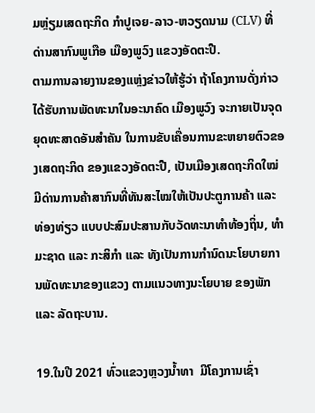ມຫຼ່ຽມເສດຖະກິດ ກຳປູເຈຍ-ລາວ-ຫວຽດນາມ (CLV) ທີ່ດ່ານສາກົນພູເກືອ ເມືອງພູວົງ ແຂວງອັດຕະປື.
ຕາມການລາຍງານຂອງແຫຼ່ງຂ່າວໃຫ້ຮູ້ວ່າ ຖ້າໂຄງການດັ່ງກ່າວ ໄດ້ຮັບການພັດທະນາໃນອະນາຄົດ ເມືອງພູວົງ ຈະກາຍເປັນຈຸດຍຸດທະສາດອັນສໍາຄັນ ໃນການຂັບເຄື່ອນການຂະຫຍາຍຕົວຂອງເສດຖະກິດ ຂອງແຂວງອັດຕະປື, ເປັນເມືອງເສດຖະກິດໃໝ່ ມີດ່ານການຄ້າສາກົນທີ່ທັນສະໄໝໃຫ້ເປັນປະຕູການຄ້າ ແລະ ທ່ອງທ່ຽວ ແບບປະສົມປະສານກັບວັດທະນາທໍາທ້ອງຖິ່ນ, ທໍາມະຊາດ ແລະ ກະສິກໍາ ແລະ ທັງເປັນການກໍານົດນະໂຍບາຍການພັດທະນາຂອງແຂວງ ຕາມແນວທາງນະໂຍບາຍ ຂອງພັກ ແລະ ລັດຖະບານ.

19.ໃນປີ 2021 ທົ່ວແຂວງຫຼວງນໍ້າທາ  ມີໂຄງການເຊົ່າ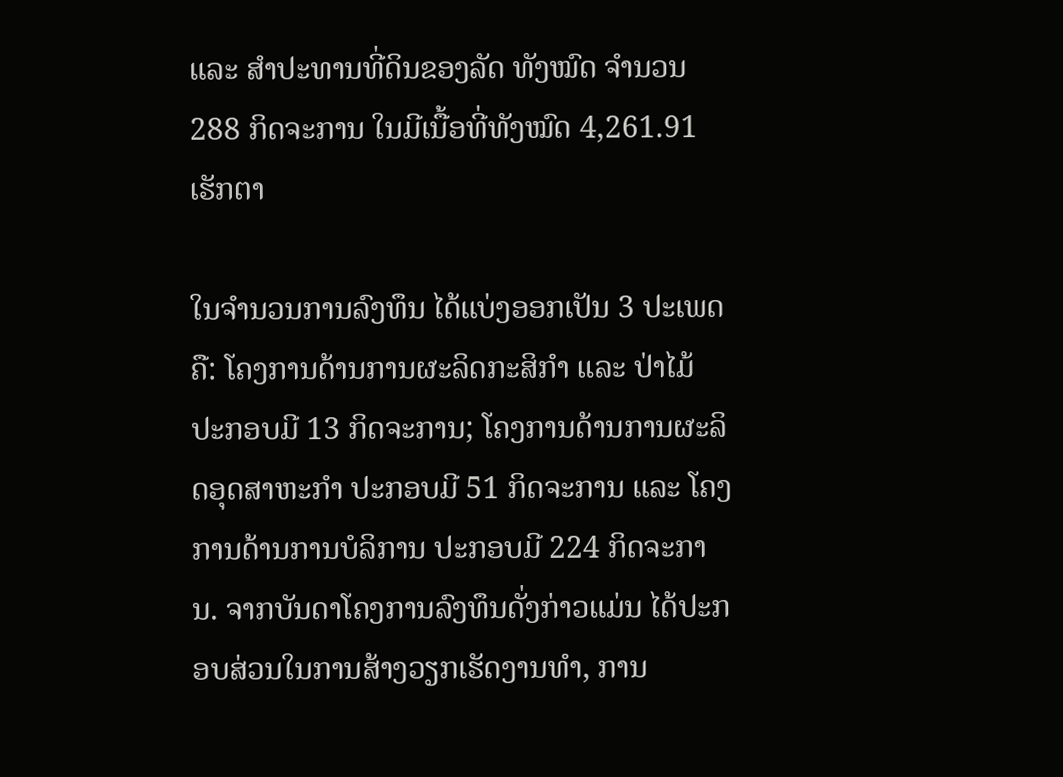ແລະ ສໍາປະທານທີ່ດິນຂອງລັດ ທັງໝົດ ຈໍານວນ 288 ກິດຈະການ ໃນມີເນື້ອທີ່ທັງໝົດ 4,261.91 ເຮັກຕາ

ໃນຈໍານວນການລົງທຶນ ໄດ້ແບ່ງອອກເປັນ 3 ປະເພດຄື: ໂຄງການດ້ານການຜະລິດກະສິກໍາ ແລະ ປ່າໄມ້ ປະກອບມີ 13 ກິດຈະການ; ໂຄງການດ້ານການຜະລິດອຸດສາຫະກໍາ ປະກອບມີ 51 ກິດຈະການ ແລະ ໂຄງການດ້ານການບໍລິການ ປະກອບມີ 224 ກິດຈະການ. ຈາກບັນດາໂຄງການລົງທຶນດັ່ງກ່າວແມ່ນ ໄດ້ປະກອບສ່ວນໃນການສ້າງວຽກເຮັດງານທໍາ, ການ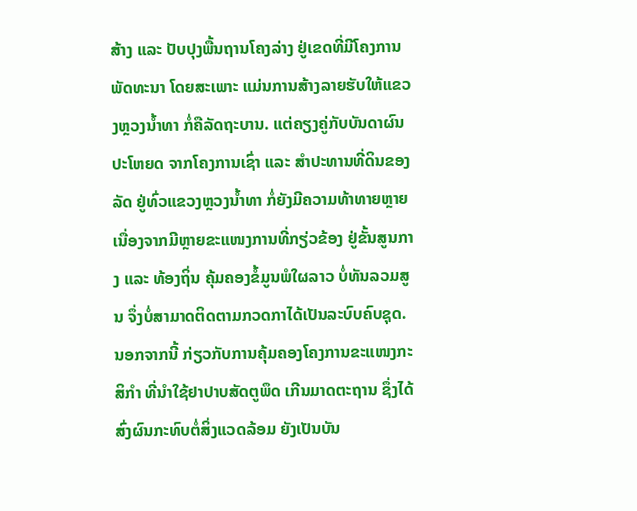ສ້າງ ແລະ ປັບປຸງພື້ນຖານໂຄງລ່າງ ຢູ່ເຂດທີ່ມີໂຄງການພັດທະນາ ໂດຍສະເພາະ ແມ່ນການສ້າງລາຍຮັບໃຫ້ແຂວງຫຼວງນໍ້າທາ ກໍ່ຄືລັດຖະບານ. ແຕ່ຄຽງຄູ່ກັບບັນດາຜົນປະໂຫຍດ ຈາກໂຄງການເຊົ່າ ແລະ ສໍາປະທານທີ່ດິນຂອງລັດ ຢູ່ທົ່ວແຂວງຫຼວງນໍ້າທາ ກໍ່ຍັງມີຄວາມທ້າທາຍຫຼາຍ ເນື່ອງຈາກມີຫຼາຍຂະແໜງການທີ່ກຽ່ວຂ້ອງ ຢູ່ຂັ້ນສູນກາງ ແລະ ທ້ອງຖິ່ນ ຄຸ້ມຄອງຂໍ້ມູນພໍໃຜລາວ ບໍ່ທັນລວມສູນ ຈຶ່ງບໍ່ສາມາດຕິດຕາມກວດກາໄດ້ເປັນລະບົບຄົບຊຸດ.
ນອກຈາກນີ້ ກ່ຽວກັບການຄຸ້ມຄອງໂຄງການຂະແໜງກະສິກໍາ ທີ່ນໍາໃຊ້ຢາປາບສັດຕູພຶດ ເກີນມາດຕະຖານ ຊຶ່ງໄດ້ສົ່ງຜົນກະທົບຕໍ່ສິ່ງແວດລ້ອມ ຍັງເປັນບັນ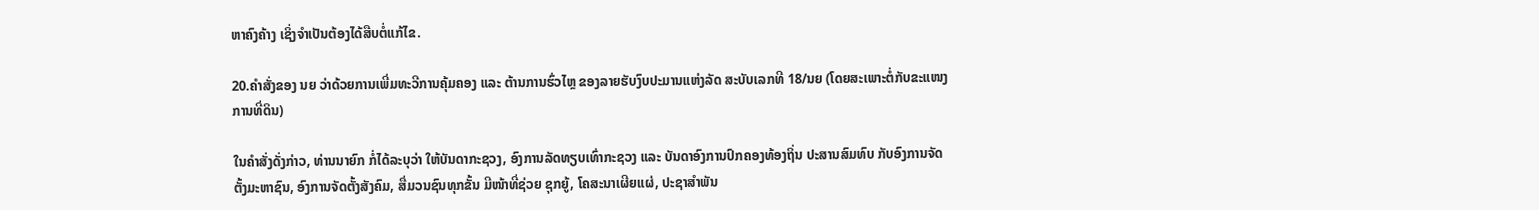ຫາຄົງຄ້າງ ເຊິ່ງຈໍາເປັນຕ້ອງໄດ້ສືບຕໍ່ແກ້ໄຂ.

20.ຄໍາສັ່ງຂອງ ນຍ ວ່າດ້ວຍການເພີ່ມທະວີການຄຸ້ມຄອງ ແລະ ຕ້ານການຮົ່ວໄຫຼ ຂອງລາຍຮັບງົບປະມານແຫ່ງລັດ ສະບັບເລກທີ 18/ນຍ (ໂດຍສະເພາະຕໍ່ກັບຂະແໜງການທີ່ດິນ)

ໃນຄໍາສັ່ງດັ່ງກ່າວ, ທ່ານນາຍົກ ກໍ່ໄດ້ລະບຸວ່າ ໃຫ້ບັນດາກະຊວງ, ອົງການລັດທຽບເທົ່າກະຊວງ ແລະ ບັນດາອົງການປົກຄອງທ້ອງຖິ່ນ ປະສານສົມທົບ ກັບອົງການຈັດຕັ້ງມະຫາຊົນ, ອົງການຈັດຕັ້ງສັງຄົມ, ສື່ມວນຊົນທຸກຂັ້ນ ມີໜ້າທີ່ຊ່ວຍ ຊຸກຍູ້, ໂຄສະນາເຜີຍແຜ່, ປະຊາສໍາພັນ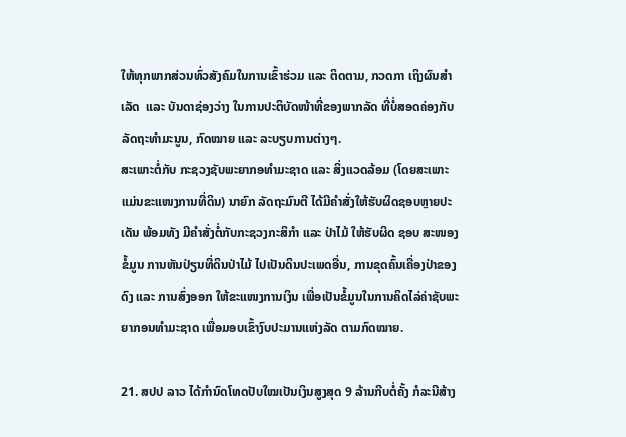ໃຫ້ທຸກພາກສ່ວນທົ່ວສັງຄົມໃນການເຂົ້າຮ່ວມ ແລະ ຕິດຕາມ, ກວດກາ ເຖິງຜົນສໍາເລັດ  ແລະ ບັນດາຊ່ອງວ່າງ ໃນການປະຕິບັດໜ້າທີ່ຂອງພາກລັດ ທີ່ບໍ່ສອດຄ່ອງກັບ ລັດຖະທໍາມະນູນ, ກົດໝາຍ ແລະ ລະບຽບການຕ່າງໆ.
ສະເພາະຕໍ່ກັບ ກະຊວງຊັບພະຍາກອທໍາມະຊາດ ແລະ ສິ່ງແວດລ້ອມ (ໂດຍສະເພາະແມ່ນຂະແໜງການທີ່ດິນ) ນາຍົກ ລັດຖະມົນຕີ ໄດ້ມີຄໍາສັ່ງໃຫ້ຮັບຜິດຊອບຫຼາຍປະເດັນ ພ້ອມທັງ ມີຄໍາສັ່ງຕໍ່ກັບກະຊວງກະສິກໍາ ແລະ ປ່າໄມ້ ໃຫ້ຮັບຜິດ ຊອບ ສະໜອງຂໍ້ມູນ ການຫັນປ່ຽນທີ່ດິນປ່າໄມ້ ໄປເປັນດິນປະເພດອື່ນ, ການຂຸດຄົ້ນເຄື່ອງປ່າຂອງດົງ ແລະ ການສົ່ງອອກ ໃຫ້ຂະແໜງການເງິນ ເພື່ອເປັນຂໍ້ມູນໃນການຄິດໄລ່ຄ່າຊັບພະຍາກອນທໍາມະຊາດ ເພື່ອມອບເຂົ້າງົບປະມານແຫ່ງລັດ ຕາມກົດໝາຍ.

21. ສປປ ລາວ ໄດ້ກໍານົດໂທດປັບໃໝເປັນເງິນສູງສຸດ 9 ລ້ານກີບຕໍ່ຄັ້ງ ກໍລະນີສ້າງ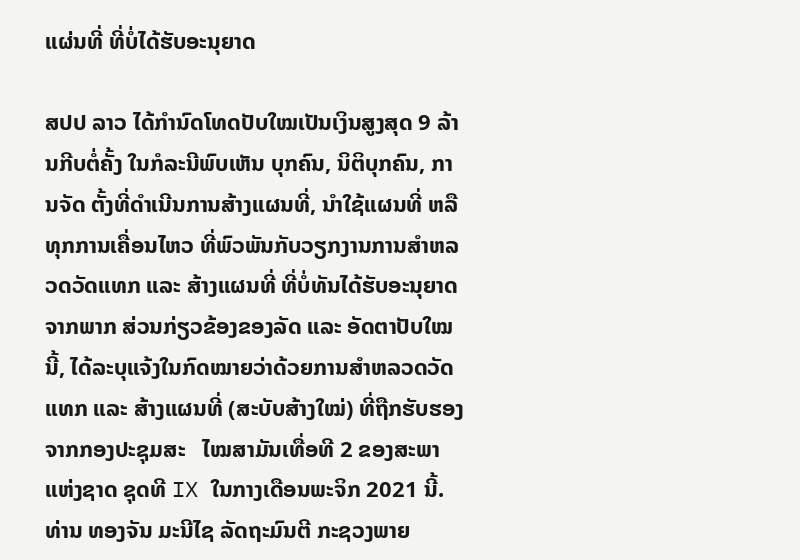ແຜ່ນທີ່ ທີ່ບໍ່ໄດ້ຮັບອະນຸຍາດ

ສປປ ລາວ ໄດ້ກໍານົດໂທດປັບໃໝເປັນເງິນສູງສຸດ 9 ລ້ານກີບຕໍ່ຄັ້ງ ໃນກໍລະນີພົບເຫັນ ບຸກຄົນ, ນິຕິບຸກຄົນ, ການຈັດ ຕັ້ງທີ່ດໍາເນີນການສ້າງແຜນທີ່, ນໍາໃຊ້ແຜນທີ່ ຫລື ທຸກການເຄື່ອນໄຫວ ທີ່ພົວພັນກັບວຽກງານການສໍາຫລວດວັດແທກ ແລະ ສ້າງແຜນທີ່ ທີ່ບໍ່ທັນໄດ້ຮັບອະນຸຍາດຈາກພາກ ສ່ວນກ່ຽວຂ້ອງຂອງລັດ ແລະ ອັດຕາປັບໃໝນີ້, ໄດ້ລະບຸແຈ້ງໃນກົດໝາຍວ່າດ້ວຍການສໍາຫລວດວັດ ແທກ ແລະ ສ້າງແຜນທີ່ (ສະບັບສ້າງໃໝ່) ທີ່ຖືກຮັບຮອງ ຈາກກອງປະຊຸມສະ   ໄໝສາມັນເທື່ອທີ 2 ຂອງສະພາແຫ່ງຊາດ ຊຸດທີ IX ໃນກາງເດືອນພະຈິກ 2021 ນີ້.
ທ່ານ ທອງຈັນ ມະນີໄຊ ລັດຖະມົນຕີ ກະຊວງພາຍ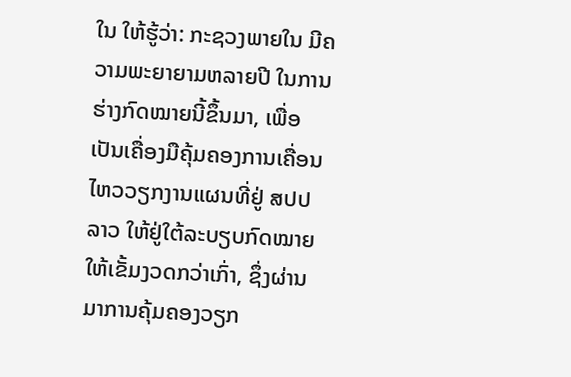ໃນ ໃຫ້ຮູ້ວ່າ: ກະຊວງພາຍໃນ ມີຄວາມພະຍາຍາມຫລາຍປີ ໃນການຮ່າງກົດໝາຍນີ້ຂຶ້ນມາ, ເພື່ອເປັນເຄື່ອງມືຄຸ້ມຄອງການເຄື່ອນໄຫວວຽກງານແຜນທີ່ຢູ່ ສປປ ລາວ ໃຫ້ຢູ່ໃຕ້ລະບຽບກົດໝາຍໃຫ້ເຂັ້ມງວດກວ່າເກົ່າ, ຊຶ່ງຜ່ານມາການຄຸ້ມຄອງວຽກ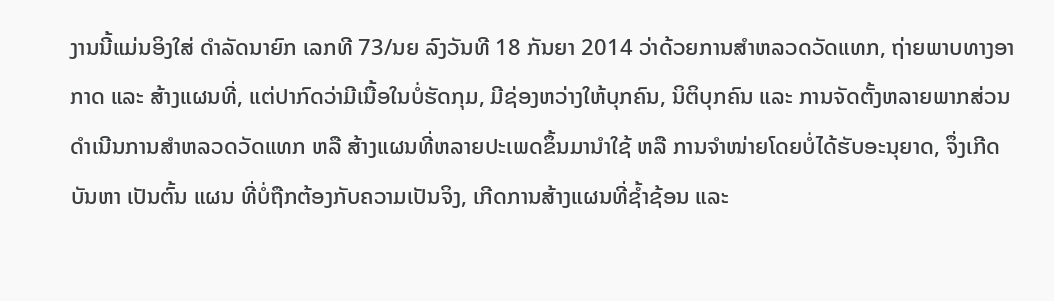ງານນີ້ແມ່ນອິງໃສ່ ດໍາລັດນາຍົກ ເລກທີ 73/ນຍ ລົງວັນທີ 18 ກັນຍາ 2014 ວ່າດ້ວຍການສໍາຫລວດວັດແທກ, ຖ່າຍພາບທາງອາກາດ ແລະ ສ້າງແຜນທີ່, ແຕ່ປາກົດວ່າມີເນື້ອໃນບໍ່ຮັດກຸມ, ມີຊ່ອງຫວ່າງໃຫ້ບຸກຄົນ, ນິຕິບຸກຄົນ ແລະ ການຈັດຕັ້ງຫລາຍພາກສ່ວນດໍາເນີນການສໍາຫລວດວັດແທກ ຫລື ສ້າງແຜນທີ່ຫລາຍປະເພດຂຶ້ນມານໍາໃຊ້ ຫລື ການຈໍາໜ່າຍໂດຍບໍ່ໄດ້ຮັບອະນຸຍາດ, ຈຶ່ງເກີດບັນຫາ ເປັນຕົ້ນ ແຜນ ທີ່ບໍ່ຖືກຕ້ອງກັບຄວາມເປັນຈິງ, ເກີດການສ້າງແຜນທີ່ຊໍ້າຊ້ອນ ແລະ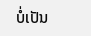ບໍ່ເປັນ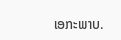ເອກະພາບ.